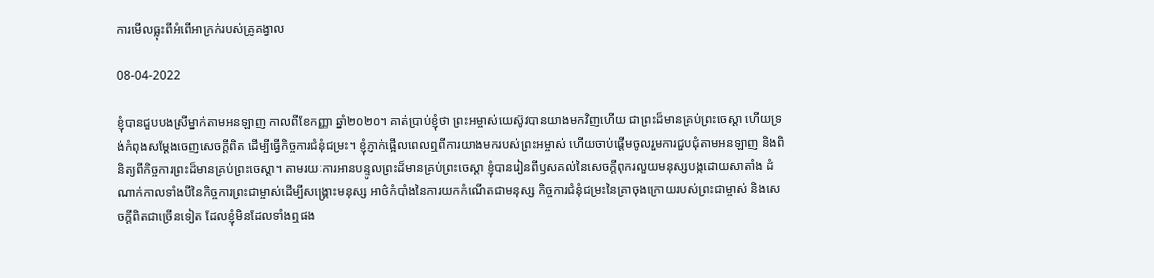ការមើលធ្លុះពីអំពើអាក្រក់របស់គ្រូគង្វាល

08-04-2022

ខ្ញុំបានជួបបងស្រីម្នាក់តាមអនឡាញ កាលពីខែកញ្ញា ឆ្នាំ២០២០។ គាត់ប្រាប់ខ្ញុំថា ព្រះអម្ចាស់យេស៊ូវបានយាងមកវិញហើយ ជាព្រះដ៏មានគ្រប់ព្រះចេស្ដា ហើយទ្រង់កំពុងសម្ដែងចេញសេចក្ដីពិត ដើម្បីធ្វើកិច្ចការជំនុំជម្រះ។ ខ្ញុំភ្ញាក់ផ្អើលពេលឮពីការយាងមករបស់ព្រះអម្ចាស់ ហើយចាប់ផ្ដើមចូលរួមការជួបជុំតាមអនឡាញ និងពិនិត្យពីកិច្ចការព្រះដ៏មានគ្រប់ព្រះចេស្ដា។ តាមរយៈការអានបន្ទូលព្រះដ៏មានគ្រប់ព្រះចេស្ដា ខ្ញុំបានរៀនពីឫសគល់នៃសេចក្ដីពុករលួយមនុស្សបង្កដោយសាតាំង ដំណាក់កាលទាំងបីនៃកិច្ចការព្រះជាម្ចាស់ដើម្បីសង្គ្រោះមនុស្ស អាថ៌កំបាំងនៃការយកកំណើតជាមនុស្ស កិច្ចការជំនុំជម្រះនៃគ្រាចុងក្រោយរបស់ព្រះជាម្ចាស់ និងសេចក្ដីពិតជាច្រើនទៀត ដែលខ្ញុំមិនដែលទាំងឮផង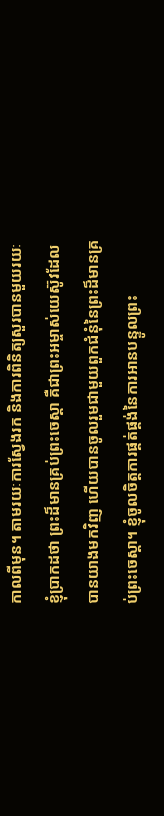កាលពីមុន។ តាមរយៈការស្វែងរក និងការពិនិត្យសួរបានមួយរយៈ ខ្ញុំប្រាកដថា ព្រះដ៏មានគ្រប់ព្រះចេស្ដា គឺជាព្រះអម្ចាស់យេស៊ូវដែលបានយាងមកវិញ ហើយបានចូលរួមជាមួយពួកជំនុំនៃព្រះដ៏មានគ្រប់ព្រះចេស្ដា។ ខ្ញុំចូលចិត្តការផ្គត់ផ្គង់នៃការអានបន្ទូលព្រះ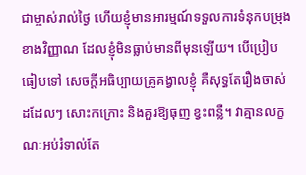ជាម្ចាស់រាល់ថ្ងៃ ហើយខ្ញុំមានអារម្មណ៍ទទួលការទំនុកបម្រុងខាងវិញ្ញាណ ដែលខ្ញុំមិនធ្លាប់មានពីមុនឡើយ។ បើប្រៀបធៀបទៅ សេចក្ដីអធិប្បាយគ្រូគង្វាលខ្ញុំ គឺសុទ្ធតែរឿងចាស់ដដែលៗ សោះកក្រោះ និងគួរឱ្យធុញ ខ្វះពន្លឺ។ វាគ្មានលក្ខណៈអប់រំទាល់តែ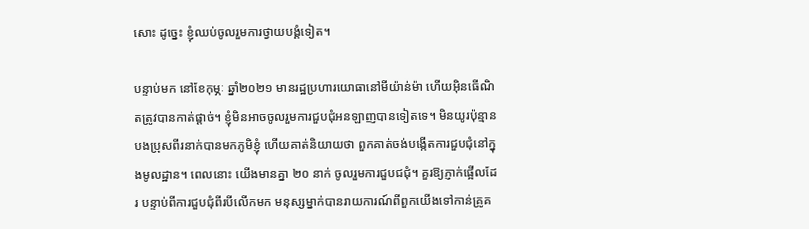សោះ ដូច្នេះ ខ្ញុំឈប់ចូលរួមការថ្វាយបង្គំទៀត។

បន្ទាប់មក នៅខែកុម្ភៈ ឆ្នាំ២០២១ មានរដ្ឋប្រហារយោធានៅមីយ៉ាន់ម៉ា ហើយអ៊ិនធើណិតត្រូវបានកាត់ផ្ដាច់។ ខ្ញុំមិនអាចចូលរួមការជួបជុំអនឡាញបានទៀតទេ។ មិនយូរប៉ុន្មាន បងប្រុសពីរនាក់បានមកភូមិខ្ញុំ ហើយគាត់និយាយថា ពួកគាត់ចង់បង្កើតការជួបជុំនៅក្នុងមូលដ្ឋាន។ ពេលនោះ យើងមានគ្នា ២០ នាក់ ចូលរួមការជួបជជុំ។ គួរឱ្យភ្ញាក់ផ្អើលដែរ បន្ទាប់ពីការជួបជុំពីរបីលើកមក មនុស្សម្នាក់បានរាយការណ៍ពីពួកយើងទៅកាន់គ្រូគ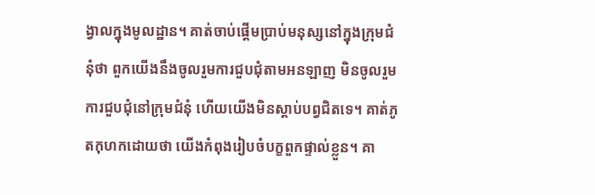ង្វាលក្នុងមូលដ្ឋាន។ គាត់ចាប់ផ្ដើមប្រាប់មនុស្សនៅក្នុងក្រុមជំនុំថា ពួកយើងនឹងចូលរួមការជួបជុំតាមអនឡាញ មិនចូលរួមការជួបជុំនៅក្រុមជំនុំ ហើយយើងមិនស្ដាប់បព្វជិតទេ។ គាត់ភូតកុហកដោយថា យើងកំពុងរៀបចំបក្ខពួកផ្ទាល់ខ្លួន។ គា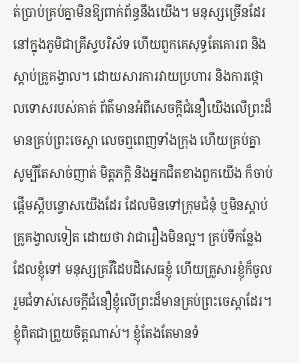ត់ប្រាប់គ្រប់គ្នាមិនឱ្យពាក់ព័ន្ធនឹងយើង។ មនុស្សច្រើនដែរនៅក្នុងភូមិជាគ្រីស្ទបរិស័ទ ហើយពួកគេសុទ្ធតែគោរព និងស្ដាប់គ្រូគង្វាល។ ដោយសារការវាយប្រហារ និងការថ្កោលទោសរបស់គាត់ ព័ត៌មានអំពីសេចក្ដីជំនឿយើងលើព្រះដ៏មានគ្រប់ព្រះចេស្ដា លេចឮពេញទាំងក្រុង ហើយគ្រប់គ្នា សូម្បីតែសាច់ញាត់ មិត្តភក្ដិ និងអ្នកជិតខាងពួកយើង ក៏ចាប់ផ្ដើមស្ដីបន្ទោសយើងដែរ ដែលមិនទៅក្រុមជំនុំ ឬមិនស្ដាប់គ្រូគង្វាលទៀត ដោយថា វាជារឿងមិនល្អ។ គ្រប់ទីកន្លែងដែលខ្ញុំទៅ មនុស្សគ្រវីដៃបដិសេធខ្ញុំ ហើយគ្រួសារខ្ញុំក៏ចូលរួមជំទាស់សេចក្ដីជំនឿខ្ញុំលើព្រះដ៏មានគ្រប់ព្រះចេស្ដាដែរ។ ខ្ញុំពិតជាព្រួយចិត្តណាស់។ ខ្ញុំតែងតែមានទំ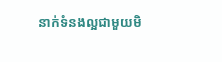នាក់ទំនងល្អជាមួយមិ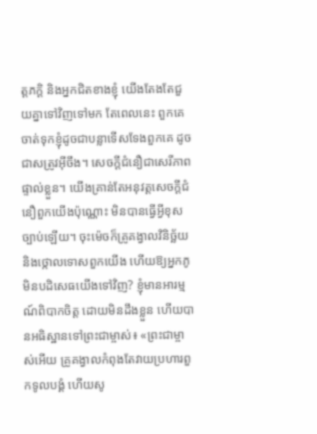ត្តភក្ដិ និងអ្នកជិតខាងខ្ញុំ យើងតែងតែជួយគ្នាទៅវិញទៅមក តែពេលនេះ ពួកគេចាត់ទុកខ្ញុំដូចជាបន្លាទើសទែងពួកគេ ដូចជាសត្រូវអ៊ីចឹង។ សេចក្ដីជំនឿជាសេរីភាពផ្ទាល់ខ្លួន។ យើងគ្រាន់តែអនុវត្តសេចក្ដីជំនឿពួកយើងប៉ុណ្ណោះ មិនបានធ្វើអ្វីខុសច្បាប់ឡើយ។ ចុះម៉េចក៏គ្រូគង្វាលវិនិច្ឆ័យ និងថ្កោលទោសពួកយើង ហើយឱ្យអ្នកភូមិនបដិសេធយើងទៅវិញ? ខ្ញុំមានអារម្មណ៍ពិបាកចិត្ត ដោយមិនដឹងខ្លួន ហើយបានអធិស្ឋានទៅព្រះជាម្ចាស់៖ «ព្រះជាម្ចាស់អើយ គ្រូគង្វាលកំពុងតែវាយប្រហារពួកទូលបង្គំ ហើយសូ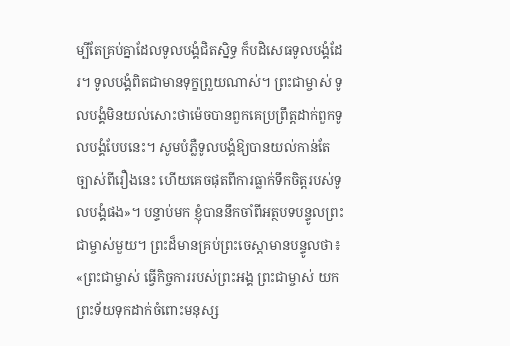ម្បីតែគ្រប់គ្នាដែលទូលបង្គំជិតស្និទ្ធ ក៏បដិសេធទូលបង្គំដែរ។ ទូលបង្គំពិតជាមានទុក្ខព្រួយណាស់។ ព្រះជាម្ចាស់ ទូលបង្គំមិនយល់សោះថាម៉េចបានពួកគេប្រព្រឹត្តដាក់ពួកទូលបង្គំបែបនេះ។ សូមបំភ្លឺទូលបង្គំឱ្យបានយល់កាន់តែច្បាស់ពីរឿងនេះ ហើយគេចផុតពីការធ្លាក់ទឹកចិត្តរបស់ទូលបង្គំផង»។ បន្ទាប់មក ខ្ញុំបាននឹកចាំពីអត្ថបទបន្ទូលព្រះជាម្ចាស់មួយ។ ព្រះដ៏មានគ្រប់ព្រះចេស្ដាមានបន្ទូលថា៖ «ព្រះជាម្ចាស់ ធ្វើកិច្ចការរបស់ព្រះអង្គ ព្រះជាម្ចាស់ យកព្រះទ័យទុកដាក់ចំពោះមនុស្ស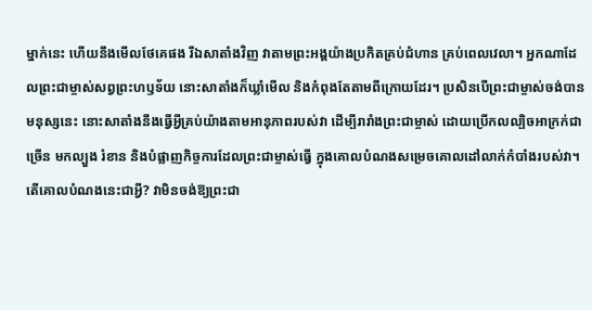ម្នាក់នេះ ហើយនឹងមើលថែគេផង រីឯសាតាំងវិញ វាតាមព្រះអង្គយ៉ាងប្រកិតគ្រប់ជំហាន គ្រប់ពេលវេលា។ អ្នកណាដែលព្រះជាម្ចាស់សព្វព្រះហឫទ័យ នោះសាតាំងក៏ឃ្លាំមើល និងកំពុងតែតាមពីក្រោយដែរ។ ប្រសិនបើព្រះជាម្ចាស់ចង់បានមនុស្សនេះ នោះសាតាំងនឹងធ្វើអ្វីគ្រប់យ៉ាងតាមអានុភាពរបស់វា ដើម្បីរារាំងព្រះជាម្ចាស់ ដោយប្រើកលល្បិចអាក្រក់ជាច្រើន មកល្បួង រំខាន និងបំផ្លាញកិច្ចការដែលព្រះជាម្ចាស់ធ្វើ ក្នុងគោលបំណងសម្រេចគោលដៅលាក់កំបាំងរបស់វា។ តើគោលបំណងនេះជាអ្វី? វាមិនចង់ឱ្យព្រះជា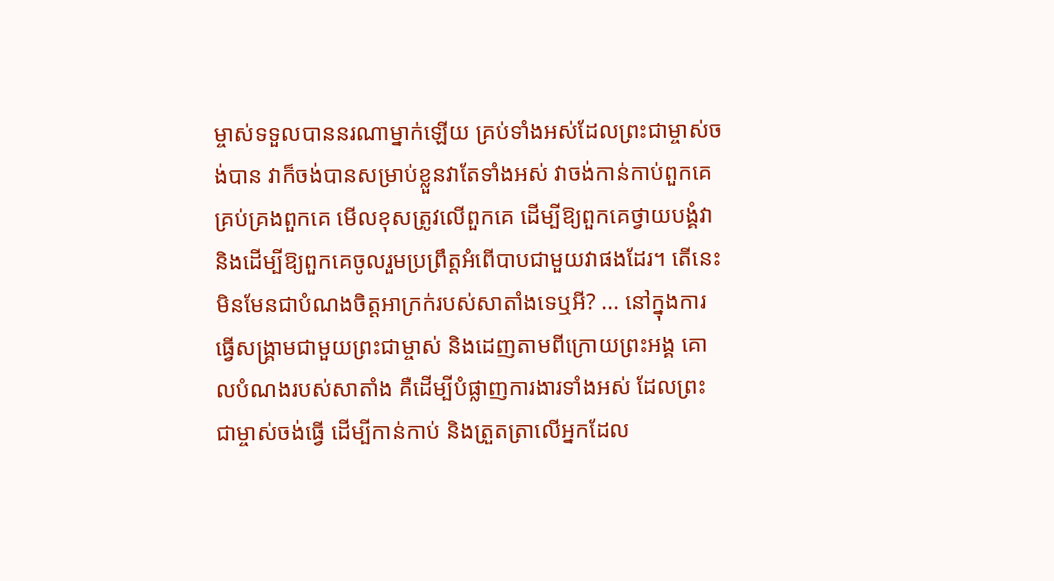ម្ចាស់ទទួលបាននរណាម្នាក់ឡើយ គ្រប់ទាំងអស់ដែលព្រះជាម្ចាស់ចង់បាន វាក៏ចង់បានសម្រាប់ខ្លួនវាតែទាំងអស់ វាចង់កាន់កាប់ពួកគេ គ្រប់គ្រងពួកគេ មើលខុសត្រូវលើពួកគេ ដើម្បីឱ្យពួកគេថ្វាយបង្គំវា និងដើម្បីឱ្យពួកគេចូលរួមប្រព្រឹត្តអំពើបាបជាមួយវាផងដែរ។ តើនេះមិនមែនជាបំណងចិត្ដអាក្រក់របស់សាតាំងទេឬអី? ... នៅក្នុងការធ្វើសង្គ្រាមជាមួយព្រះជាម្ចាស់ និងដេញតាមពីក្រោយព្រះអង្គ គោលបំណងរបស់សាតាំង គឺដើម្បីបំផ្លាញការងារទាំងអស់ ដែលព្រះជាម្ចាស់ចង់ធ្វើ ដើម្បីកាន់កាប់ និងត្រួតត្រាលើអ្នកដែល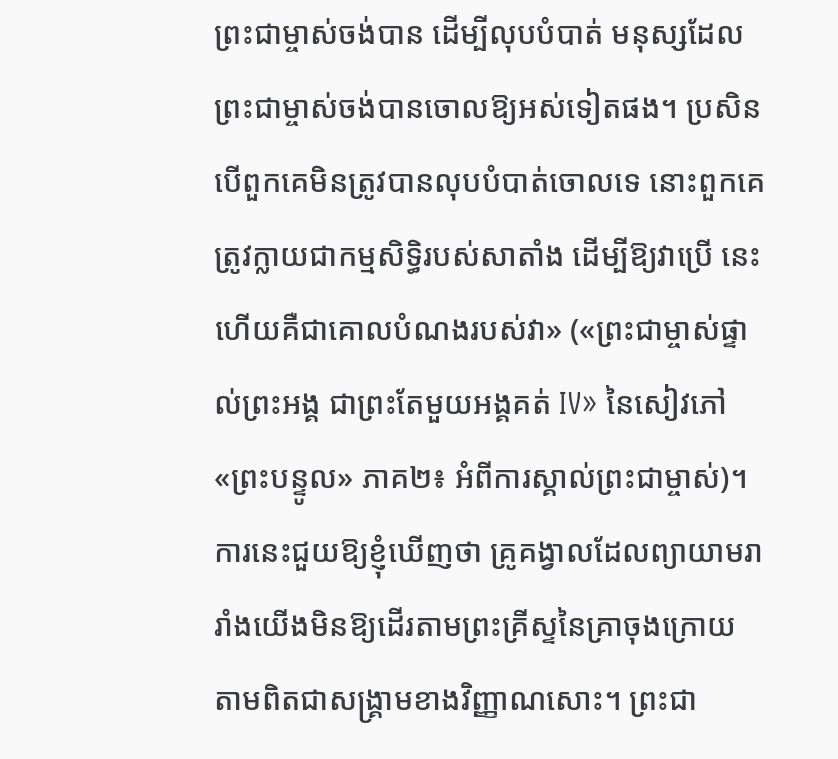ព្រះជាម្ចាស់ចង់បាន ដើម្បីលុបបំបាត់ មនុស្សដែលព្រះជាម្ចាស់ចង់បានចោលឱ្យអស់ទៀតផង។ ប្រសិនបើពួកគេមិនត្រូវបានលុបបំបាត់ចោលទេ នោះពួកគេត្រូវក្លាយជាកម្មសិទ្ធិរបស់សាតាំង ដើម្បីឱ្យវាប្រើ នេះហើយគឺជាគោលបំណងរបស់វា» («ព្រះជាម្ចាស់ផ្ទាល់ព្រះអង្គ ជាព្រះតែមួយអង្គគត់ IV» នៃសៀវភៅ «ព្រះបន្ទូល» ភាគ២៖ អំពីការស្គាល់ព្រះជាម្ចាស់)។ ការនេះជួយឱ្យខ្ញុំឃើញថា គ្រូគង្វាលដែលព្យាយាមរារាំងយើងមិនឱ្យដើរតាមព្រះគ្រីស្ទនៃគ្រាចុងក្រោយ តាមពិតជាសង្គ្រាមខាងវិញ្ញាណសោះ។ ព្រះជា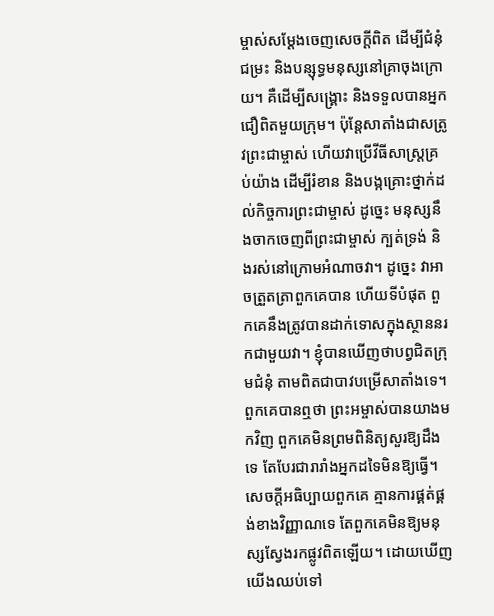ម្ចាស់សម្ដែងចេញសេចក្ដីពិត ដើម្បីជំនុំជម្រះ និងបន្សុទ្ធមនុស្សនៅគ្រាចុងក្រោយ។ គឺដើម្បីសង្គ្រោះ និងទទួលបានអ្នកជឿពិតមួយក្រុម។ ប៉ុន្តែសាតាំងជាសត្រូវព្រះជាម្ចាស់ ហើយវាប្រើវីធីសាស្ដ្រគ្រប់យ៉ាង ដើម្បីរំខាន និងបង្កគ្រោះថ្នាក់ដល់កិច្ចការព្រះជាម្ចាស់ ដូច្នេះ មនុស្សនឹងចាកចេញពីព្រះជាម្ចាស់ ក្បត់ទ្រង់ និងរស់នៅក្រោមអំណាចវា។ ដូច្នេះ វាអាចត្រួតត្រាពួកគេបាន ហើយទីបំផុត ពួកគេនឹងត្រូវបានដាក់ទោសក្នុងស្ថាននរកជាមួយវា។ ខ្ញុំបានឃើញថាបព្វជិតក្រុមជំនុំ តាមពិតជាបាវបម្រើសាតាំងទេ។ ពួកគេបានឮថា ព្រះអម្ចាស់បានយាងមកវិញ ពួកគេមិនព្រមពិនិត្យសួរឱ្យដឹងទេ តែបែរជារារាំងអ្នកដទៃមិនឱ្យធ្វើ។ សេចក្ដីអធិប្បាយពួកគេ គ្មានការផ្គត់ផ្គង់ខាងវិញ្ញាណទេ តែពួកគេមិនឱ្យមនុស្សស្វែងរកផ្លូវពិតឡើយ។ ដោយឃើញយើងឈប់ទៅ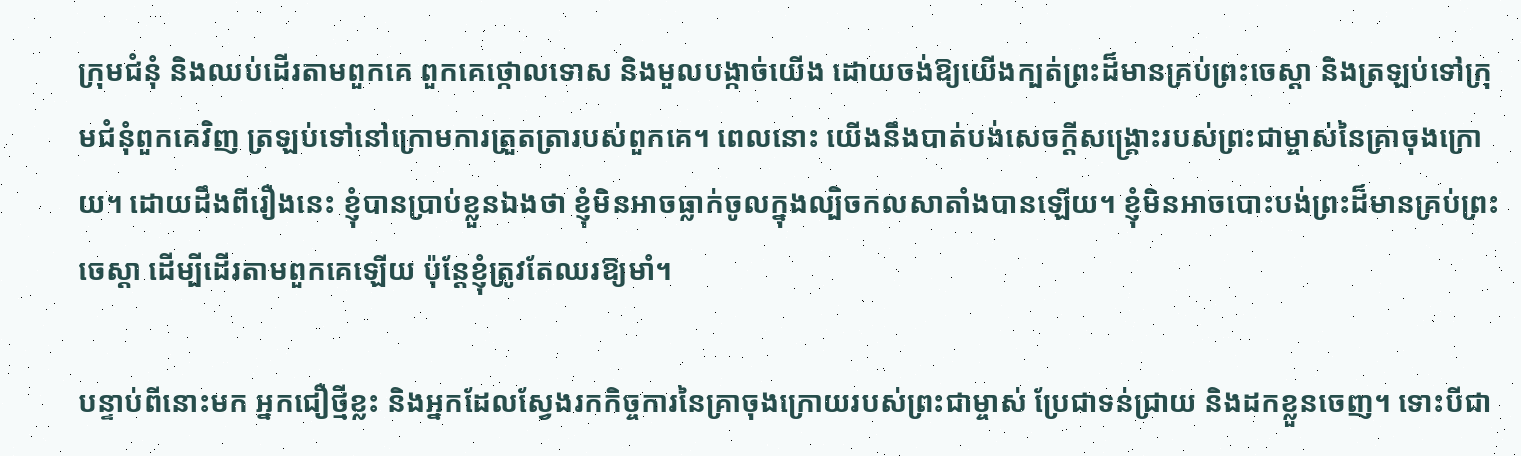ក្រុមជំនុំ និងឈប់ដើរតាមពួកគេ ពួកគេថ្កោលទោស និងមួលបង្កាច់យើង ដោយចង់ឱ្យយើងក្បត់ព្រះដ៏មានគ្រប់ព្រះចេស្ដា និងត្រឡប់ទៅក្រុមជំនុំពួកគេវិញ ត្រឡប់ទៅនៅក្រោមការត្រួតត្រារបស់ពួកគេ។ ពេលនោះ យើងនឹងបាត់បង់សេចក្ដីសង្គ្រោះរបស់ព្រះជាម្ចាស់នៃគ្រាចុងក្រោយ។ ដោយដឹងពីរឿងនេះ ខ្ញុំបានប្រាប់ខ្លួនឯងថា ខ្ញុំមិនអាចធ្លាក់ចូលក្នុងល្បិចកលសាតាំងបានឡើយ។ ខ្ញុំមិនអាចបោះបង់ព្រះដ៏មានគ្រប់ព្រះចេស្ដា ដើម្បីដើរតាមពួកគេឡើយ ប៉ុន្តែខ្ញុំត្រូវតែឈរឱ្យមាំ។

បន្ទាប់ពីនោះមក អ្នកជឿថ្មីខ្លះ និងអ្នកដែលស្វែងរកកិច្ចការនៃគ្រាចុងក្រោយរបស់ព្រះជាម្ចាស់ ប្រែជាទន់ជ្រាយ និងដកខ្លួនចេញ។ ទោះបីជា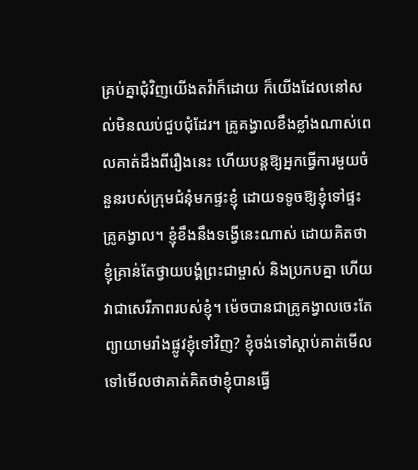គ្រប់គ្នាជុំវិញយើងតវ៉ាក៏ដោយ ក៏យើងដែលនៅសល់មិនឈប់ជួបជុំដែរ។ គ្រូគង្វាលខឹងខ្លាំងណាស់ពេលគាត់ដឹងពីរឿងនេះ ហើយបន្តឱ្យអ្នកធ្វើការមួយចំនួនរបស់ក្រុមជំនុំមកផ្ទះខ្ញុំ ដោយទទូចឱ្យខ្ញុំទៅផ្ទះគ្រូគង្វាល។ ខ្ញុំខឹងនឹងទង្វើនេះណាស់ ដោយគិតថា ខ្ញុំគ្រាន់តែថ្វាយបង្គំព្រះជាម្ចាស់ និងប្រកបគ្នា ហើយវាជាសេរីភាពរបស់ខ្ញុំ។ ម៉េចបានជាគ្រូគង្វាលចេះតែព្យាយាមរាំងផ្លូវខ្ញុំទៅវិញ? ខ្ញុំចង់ទៅស្ដាប់គាត់មើល ទៅមើលថាគាត់គិតថាខ្ញុំបានធ្វើ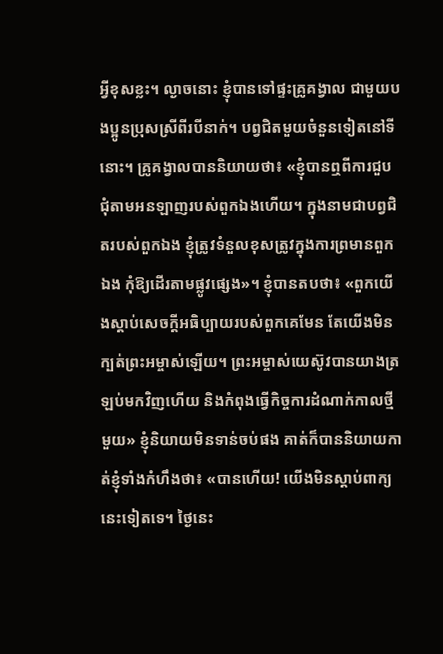អ្វីខុសខ្លះ។ ល្ងាចនោះ ខ្ញុំបានទៅផ្ទះគ្រូគង្វាល ជាមួយបងប្អូនប្រុសស្រីពីរបីនាក់។ បព្វជិតមួយចំនួនទៀតនៅទីនោះ។ គ្រូគង្វាលបាននិយាយថា៖ «ខ្ញុំបានឮពីការជួបជុំតាមអនឡាញរបស់ពួកឯងហើយ។ ក្នុងនាមជាបព្វជិតរបស់ពួកឯង ខ្ញុំត្រូវទំនួលខុសត្រូវក្នុងការព្រមានពួកឯង កុំឱ្យដើរតាមផ្លូវផ្សេង»។ ខ្ញុំបានតបថា៖ «ពួកយើងស្ដាប់សេចក្ដីអធិប្បាយរបស់ពួកគេមែន តែយើងមិនក្បត់ព្រះអម្ចាស់ឡើយ។ ព្រះអម្ចាស់យេស៊ូវបានយាងត្រឡប់មកវិញហើយ និងកំពុងធ្វើកិច្ចការដំណាក់កាលថ្មីមួយ» ខ្ញុំនិយាយមិនទាន់ចប់ផង គាត់ក៏បាននិយាយកាត់ខ្ញុំទាំងកំហឹងថា៖ «បានហើយ! យើងមិនស្ដាប់ពាក្យនេះទៀតទេ។ ថ្ងៃនេះ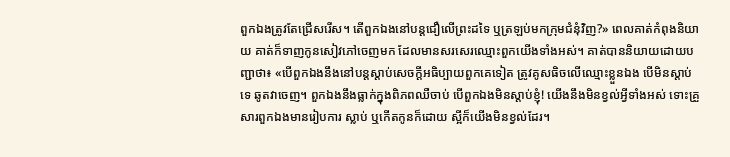ពួកឯងត្រូវតែជ្រើសរើស។ តើពួកឯងនៅបន្តជឿលើព្រះដទៃ ឬត្រឡប់មកក្រុមជំនុំវិញ?» ពេលគាត់កំពុងនិយាយ គាត់ក៏ទាញកូនសៀវភៅចេញមក ដែលមានសរសេរឈ្មោះពួកយើងទាំងអស់។ គាត់បាននិយាយដោយបញ្ជាថា៖ «បើពួកឯងនឹងនៅបន្តស្ដាប់សេចក្ដីអធិប្បាយពួកគេទៀត ត្រូវគូសធិចលើឈ្មោះខ្លួនឯង បើមិនស្ដាប់ទេ ឆូតវាចេញ។ ពួកឯងនឹងធ្លាក់ក្នុងពិភពឈឺចាប់ បើពួកឯងមិនស្ដាប់ខ្ញុំ! យើងនឹងមិនខ្វល់អ្វីទាំងអស់ ទោះគ្រួសារពួកឯងមានរៀបការ ស្លាប់ ឬកើតកូនក៏ដោយ ស្អីក៏យើងមិនខ្វល់ដែរ។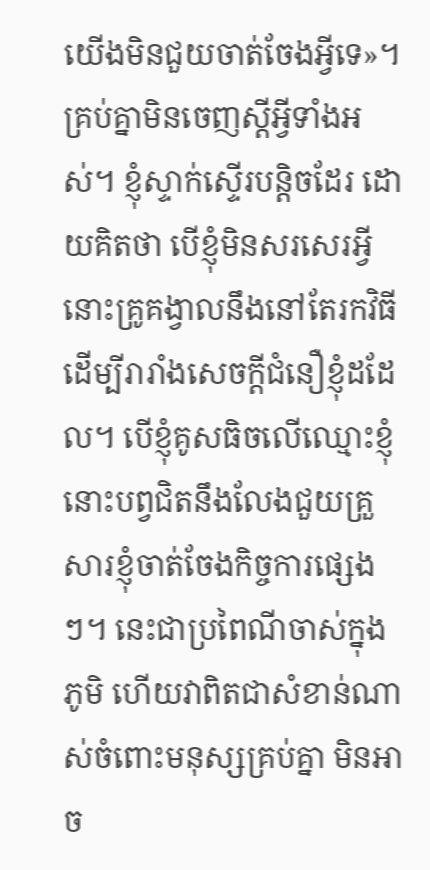យើងមិនជួយចាត់ចែងអ្វីទេ»។ គ្រប់គ្នាមិនចេញស្ដីអ្វីទាំងអស់។ ខ្ញុំស្ទាក់ស្ទើរបន្តិចដែរ ដោយគិតថា បើខ្ញុំមិនសរសេរអ្វី នោះគ្រូគង្វាលនឹងនៅតែរកវិធីដើម្បីរារាំងសេចក្ដីជំនឿខ្ញុំដដែល។ បើខ្ញុំគូសធិចលើឈ្មោះខ្ញុំ នោះបព្វជិតនឹងលែងជួយគ្រួសារខ្ញុំចាត់ចែងកិច្ចការផ្សេងៗ។ នេះជាប្រពៃណីចាស់ក្នុងភូមិ ហើយវាពិតជាសំខាន់ណាស់ចំពោះមនុស្សគ្រប់គ្នា មិនអាច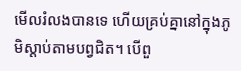មើលរំលងបានទេ ហើយគ្រប់គ្នានៅក្នុងភូមិស្ដាប់តាមបព្វជិត។ បើពួ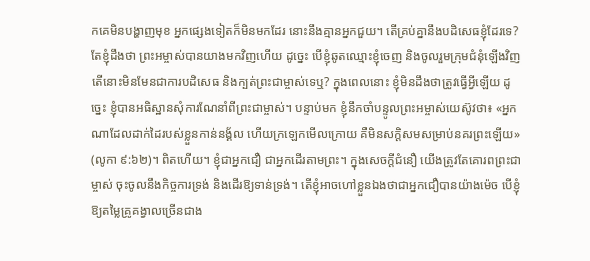កគេមិនបង្ហាញមុខ អ្នកផ្សេងទៀតក៏មិនមកដែរ នោះនឹងគ្មានអ្នកជួយ។ តើគ្រប់គ្នានឹងបដិសេធខ្ញុំដែរទេ? តែខ្ញុំដឹងថា ព្រះអម្ចាស់បានយាងមកវិញហើយ ដូច្នេះ បើខ្ញុំឆូតឈ្មោះខ្ញុំចេញ និងចូលរួមក្រុមជំនុំឡើងវិញ តើនោះមិនមែនជាការបដិសេធ និងក្បត់ព្រះជាម្ចាស់ទេឬ? ក្នុងពេលនោះ ខ្ញុំមិនដឹងថាត្រូវធ្វើអ្វីឡើយ ដូច្នេះ ខ្ញុំបានអធិស្ឋានសុំការណែនាំពីព្រះជាម្ចាស់។ បន្ទាប់មក ខ្ញុំនឹកចាំបន្ទូលព្រះអម្ចាស់យេស៊ូវថា៖ «អ្នកណាដែលដាក់ដៃរបស់ខ្លួនកាន់នង្គ័ល ហើយក្រឡេកមើលក្រោយ គឺមិនសក្ដិសមសម្រាប់នគរព្រះឡើយ» (លូកា ៩:៦២)។ ពិតហើយ។ ខ្ញុំជាអ្នកជឿ ជាអ្នកដើរតាមព្រះ។ ក្នុងសេចក្ដីជំនឿ យើងត្រូវតែគោរពព្រះជាម្ចាស់ ចុះចូលនឹងកិច្ចការទ្រង់ និងដើរឱ្យទាន់ទ្រង់។ តើខ្ញុំអាចហៅខ្លួនឯងថាជាអ្នកជឿបានយ៉ាងម៉េច បើខ្ញុំឱ្យតម្លៃគ្រូគង្វាលច្រើនជាង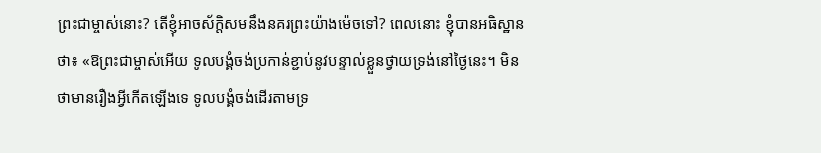ព្រះជាម្ចាស់នោះ? តើខ្ញុំអាចស័ក្ដិសមនឹងនគរព្រះយ៉ាងម៉េចទៅ? ពេលនោះ ខ្ញុំបានអធិស្ឋានថា៖ «ឱព្រះជាម្ចាស់អើយ ទូលបង្គំចង់ប្រកាន់ខ្ជាប់នូវបន្ទាល់ខ្លួនថ្វាយទ្រង់នៅថ្ងៃនេះ។ មិនថាមានរឿងអ្វីកើតឡើងទេ ទូលបង្គំចង់ដើរតាមទ្រ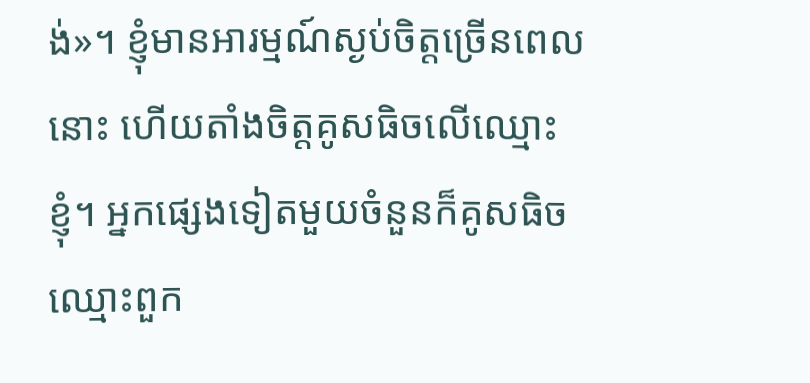ង់»។ ខ្ញុំមានអារម្មណ៍ស្ងប់ចិត្តច្រើនពេលនោះ ហើយតាំងចិត្តគូសធិចលើឈ្មោះខ្ញុំ។ អ្នកផ្សេងទៀតមួយចំនួនក៏គូសធិចឈ្មោះពួក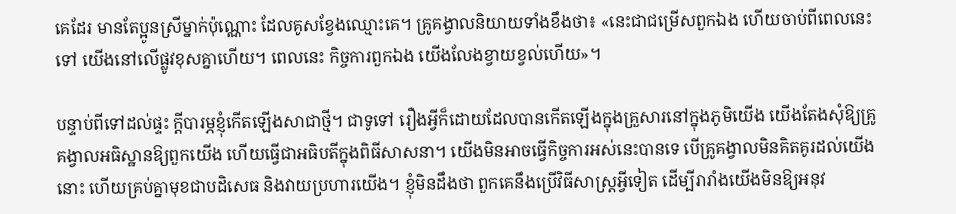គេដែរ មានតែប្អូនស្រីម្នាក់ប៉ុណ្ណោះ ដែលគូសខ្វែងឈ្មោះគេ។ គ្រូគង្វាលនិយាយទាំងខឹងថា៖ «នេះជាជម្រើសពួកឯង ហើយចាប់ពីពេលនេះទៅ យើងនៅលើផ្លូវខុសគ្នាហើយ។ ពេលនេះ កិច្ចការពួកឯង យើងលែងខ្វាយខ្វល់ហើយ»។

បន្ទាប់ពីទៅដល់ផ្ទះ ក្ដីបារម្ភខ្ញុំកើតឡើងសាជាថ្មី។ ជាទូទៅ រឿងអ្វីក៏ដោយដែលបានកើតឡើងក្នុងគ្រួសារនៅក្នុងភូមិយើង យើងតែងសុំឱ្យគ្រូគង្វាលអធិស្ឋានឱ្យពួកយើង ហើយធ្វើជាអធិបតីក្នុងពិធីសាសនា។ យើងមិនអាចធ្វើកិច្ចការអស់នេះបានទេ បើគ្រូគង្វាលមិនគិតគូរដល់យើងនោះ ហើយគ្រប់គ្នាមុខជាបដិសេធ និងវាយប្រហារយើង។ ខ្ញុំមិនដឹងថា ពួកគេនឹងប្រើវិធីសាស្ត្រអ្វីទៀត ដើម្បីរារាំងយើងមិនឱ្យអនុវ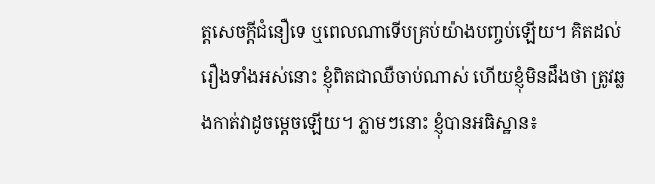ត្តសេចក្ដីជំនឿទេ ឬពេលណាទើបគ្រប់យ៉ាងបញ្ចប់ឡើយ។ គិតដល់រឿងទាំងអស់នោះ ខ្ញុំពិតជាឈឺចាប់ណាស់ ហើយខ្ញុំមិនដឹងថា ត្រូវឆ្លងកាត់វាដូចម្ដេចឡើយ។ ភ្លាមៗនោះ ខ្ញុំបានអធិស្ឋាន៖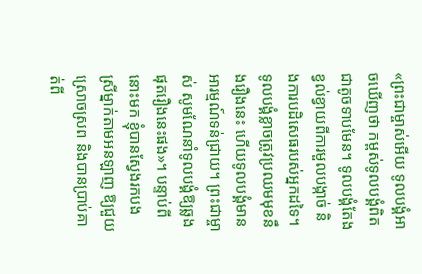«ព្រះជាម្ចាស់អើយ ទូលបង្គំអាចឃើញថា កម្ពស់ទូលបង្គំពិតជាតូចទាបមែន។ ទូលបង្គំតែងខ្វល់ខ្វាយពីការមួលបង្កាច់ និងការបដិសេធរបស់អ្នកដទៃ។ ទូលបង្គំខ្លាចត្រូវប្រឈមមុខនឹងរឿងនេះ ហើយទូលបង្គំមានអារម្មណ៍ទន់ជ្រាយ។ ព្រះជាម្ចាស់ សូមណែនាំទូលបង្គំឱ្យឆ្លងផុតរឿងនេះផង»។ បន្ទាប់ពីនោះមក ខ្ញុំបានស្វែងរកបងស្រីម្នាក់តាមអនឡាញ ឱ្យជួយស្រោចស្រព និងបានប្រាប់គាត់ពី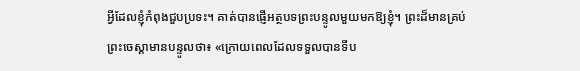អ្វីដែលខ្ញុំកំពុងជួបប្រទះ។ គាត់បានផ្ញើអត្ថបទព្រះបន្ទូលមួយមកឱ្យខ្ញុំ។ ព្រះដ៏មានគ្រប់ព្រះចេស្ដាមានបន្ទូលថា៖ «ក្រោយពេលដែលទទួលបានទីប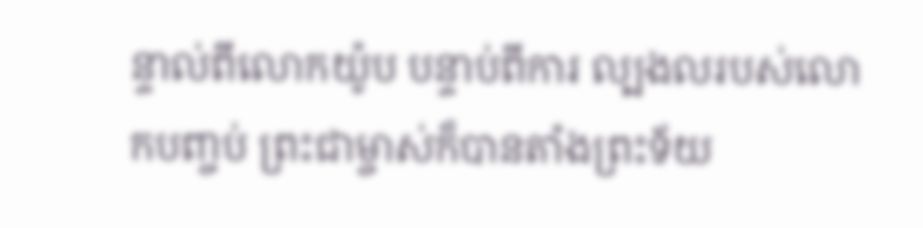ន្ទាល់ពីលោកយ៉ូប បន្ទាប់ពីការ ល្បងលរបស់លោកបញ្ចប់ ព្រះជាម្ចាស់ក៏បានតាំងព្រះទ័យ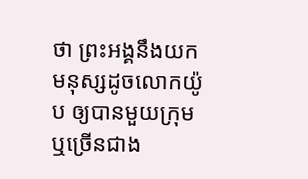ថា ព្រះអង្គនឹងយកមនុស្សដូចលោកយ៉ូប ឲ្យបានមួយក្រុម ឬច្រើនជាង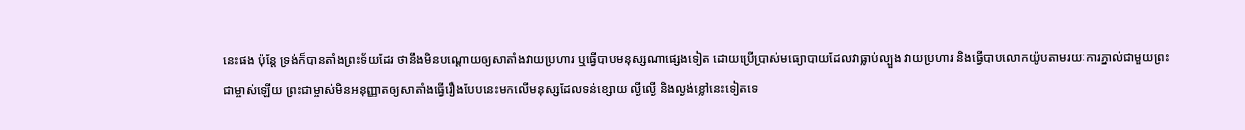នេះផង ប៉ុន្តែ ទ្រង់ក៏បានតាំងព្រះទ័យដែរ ថានឹងមិនបណ្ដោយឲ្យសាតាំងវាយប្រហារ ឬធ្វើបាបមនុស្សណាផ្សេងទៀត ដោយប្រើប្រាស់មធ្យោបាយដែលវាធ្លាប់ល្បួង វាយប្រហារ និងធ្វើបាបលោកយ៉ូបតាមរយៈការភ្នាល់ជាមួយព្រះជាម្ចាស់ឡើយ ព្រះជាម្ចាស់មិនអនុញ្ញាតឲ្យសាតាំងធ្វើរឿងបែបនេះមកលើមនុស្សដែលទន់ខ្សោយ ល្ងីល្ងើ និងល្ងង់ខ្លៅនេះទៀតទេ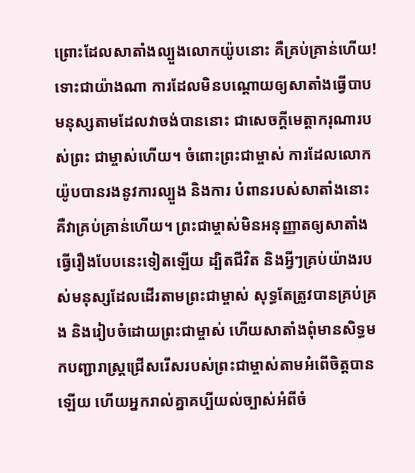ព្រោះដែលសាតាំងល្បួងលោកយ៉ូបនោះ គឺគ្រប់គ្រាន់ហើយ! ទោះជាយ៉ាងណា ការដែលមិនបណ្ដោយឲ្យសាតាំងធ្វើបាបមនុស្សតាមដែលវាចង់បាននោះ ជាសេចក្ដីមេត្តាករុណារបស់ព្រះ ជាម្ចាស់ហើយ។ ចំពោះព្រះជាម្ចាស់ ការដែលលោកយ៉ូបបានរងនូវការល្បួង និងការ បំពានរបស់សាតាំងនោះ គឺវាគ្រប់គ្រាន់ហើយ។ ព្រះជាម្ចាស់មិនអនុញ្ញាតឲ្យសាតាំងធ្វើរឿងបែបនេះទៀតឡើយ ដ្បិតជីវិត និងអ្វីៗគ្រប់យ៉ាងរបស់មនុស្សដែលដើរតាមព្រះជាម្ចាស់ សុទ្ធតែត្រូវបានគ្រប់គ្រង និងរៀបចំដោយព្រះជាម្ចាស់ ហើយសាតាំងពុំមានសិទ្ធមកបញ្ជារាស្ត្រជ្រើសរើសរបស់ព្រះជាម្ចាស់តាមអំពើចិត្តបានឡើយ ហើយអ្នករាល់គ្នាគប្បីយល់ច្បាស់អំពីចំ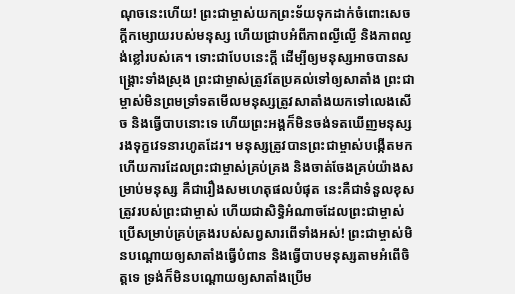ណុចនេះហើយ! ព្រះជាម្ចាស់យកព្រះទ័យទុកដាក់ចំពោះសេចក្ដីកម្សោយរបស់មនុស្ស ហើយជ្រាបអំពីភាពល្ងីល្ងើ និងភាពល្ងង់ខ្លៅរបស់គេ។ ទោះជាបែបនេះក្ដី ដើម្បីឲ្យមនុស្សអាចបានសង្គ្រោះទាំងស្រុង ព្រះជាម្ចាស់ត្រូវតែប្រគល់ទៅឲ្យសាតាំង ព្រះជាម្ចាស់មិនព្រមទ្រាំទតមើលមនុស្សត្រូវសាតាំងយកទៅលេងសើច និងធ្វើបាបនោះទេ ហើយព្រះអង្គក៏មិនចង់ទតឃើញមនុស្សរងទុក្ខវេទនារហូតដែរ។ មនុស្សត្រូវបានព្រះជាម្ចាស់បង្កើតមក ហើយការដែលព្រះជាម្ចាស់គ្រប់គ្រង និងចាត់ចែងគ្រប់យ៉ាងសម្រាប់មនុស្ស គឺជារឿងសមហេតុផលបំផុត នេះគឺជាទំនួលខុសត្រូវរបស់ព្រះជាម្ចាស់ ហើយជាសិទ្ធិអំណាចដែលព្រះជាម្ចាស់ប្រើសម្រាប់គ្រប់គ្រងរបស់សព្វសារពើទាំងអស់! ព្រះជាម្ចាស់មិនបណ្ដោយឲ្យសាតាំងធ្វើបំពាន និងធ្វើបាបមនុស្សតាមអំពើចិត្តទេ ទ្រង់ក៏មិនបណ្ដោយឲ្យសាតាំងប្រើម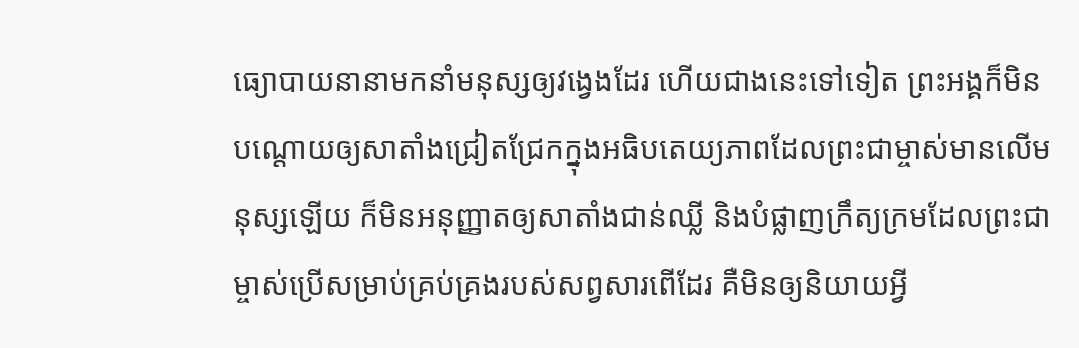ធ្យោបាយនានាមកនាំមនុស្សឲ្យវង្វេងដែរ ហើយជាងនេះទៅទៀត ព្រះអង្គក៏មិនបណ្ដោយឲ្យសាតាំងជ្រៀតជ្រែកក្នុងអធិបតេយ្យភាពដែលព្រះជាម្ចាស់មានលើមនុស្សឡើយ ក៏មិនអនុញ្ញាតឲ្យសាតាំងជាន់ឈ្លី និងបំផ្លាញក្រឹត្យក្រមដែលព្រះជាម្ចាស់ប្រើសម្រាប់គ្រប់គ្រងរបស់សព្វសារពើដែរ គឺមិនឲ្យនិយាយអ្វី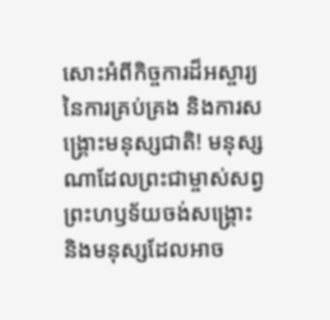សោះអំពីកិច្ចការដ៏អស្ចារ្យនៃការគ្រប់គ្រង និងការសង្គ្រោះមនុស្សជាតិ! មនុស្សណាដែលព្រះជាម្ចាស់សព្វព្រះហឫទ័យចង់សង្គ្រោះ និងមនុស្សដែលអាច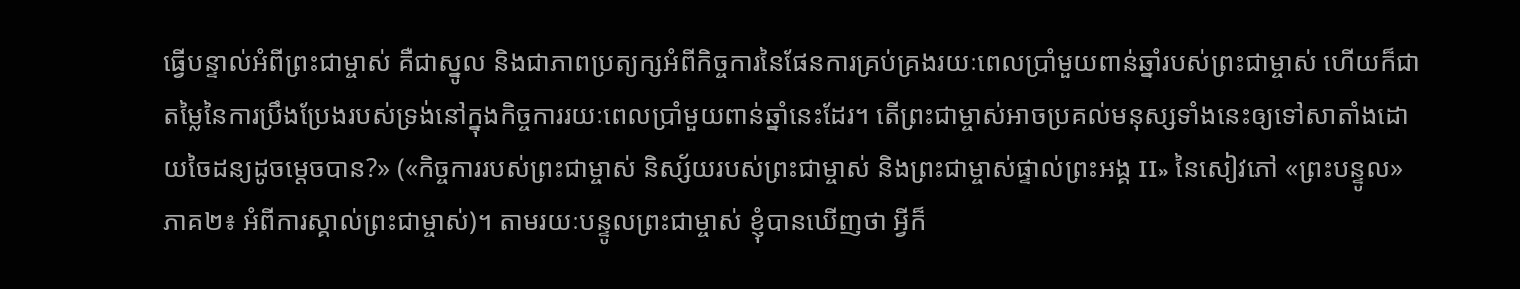ធ្វើបន្ទាល់អំពីព្រះជាម្ចាស់ គឺជាស្នូល និងជាភាពប្រត្យក្សអំពីកិច្ចការនៃផែនការគ្រប់គ្រងរយៈពេលប្រាំមួយពាន់ឆ្នាំរបស់ព្រះជាម្ចាស់ ហើយក៏ជាតម្លៃនៃការប្រឹងប្រែងរបស់ទ្រង់នៅក្នុងកិច្ចការរយៈពេលប្រាំមួយពាន់ឆ្នាំនេះដែរ។ តើព្រះជាម្ចាស់អាចប្រគល់មនុស្សទាំងនេះឲ្យទៅសាតាំងដោយចៃដន្យដូចម្ដេចបាន?» («កិច្ចការរបស់ព្រះជាម្ចាស់ និស្ស័យរបស់ព្រះជាម្ចាស់ និងព្រះជាម្ចាស់ផ្ទាល់ព្រះអង្គ II» នៃសៀវភៅ «ព្រះបន្ទូល» ភាគ២៖ អំពីការស្គាល់ព្រះជាម្ចាស់)។ តាមរយៈបន្ទូលព្រះជាម្ចាស់ ខ្ញុំបានឃើញថា អ្វីក៏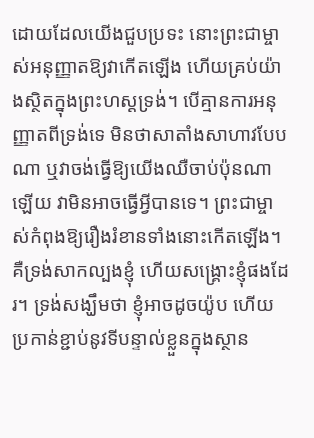ដោយដែលយើងជួបប្រទះ នោះព្រះជាម្ចាស់អនុញ្ញាតឱ្យវាកើតឡើង ហើយគ្រប់យ៉ាងស្ថិតក្នុងព្រះហស្ដទ្រង់។ បើគ្មានការអនុញ្ញាតពីទ្រង់ទេ មិនថាសាតាំងសាហាវបែបណា ឬវាចង់ធ្វើឱ្យយើងឈឺចាប់ប៉ុនណាឡើយ វាមិនអាចធ្វើអ្វីបានទេ។ ព្រះជាម្ចាស់កំពុងឱ្យរឿងរំខានទាំងនោះកើតឡើង។ គឺទ្រង់សាកល្បងខ្ញុំ ហើយសង្រ្គោះខ្ញុំផងដែរ។ ទ្រង់សង្ឃឹមថា ខ្ញុំអាចដូចយ៉ូប ហើយប្រកាន់ខ្ជាប់នូវទីបន្ទាល់ខ្លួនក្នុងស្ថាន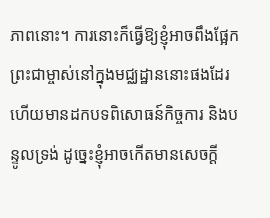ភាពនោះ។ ការនោះក៏ធ្វើឱ្យខ្ញុំអាចពឹងផ្អែកព្រះជាម្ចាស់នៅក្នុងមជ្ឈដ្ឋាននោះផងដែរ ហើយមានដកបទពិសោធន៍កិច្ចការ និងបន្ទូលទ្រង់ ដូច្នេះខ្ញុំអាចកើតមានសេចក្ដី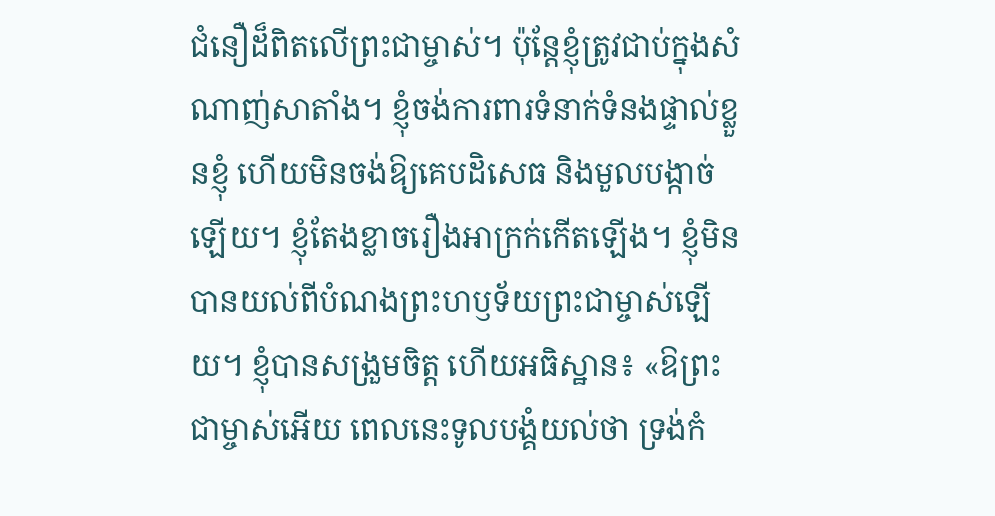ជំនឿដ៏ពិតលើព្រះជាម្ចាស់។ ប៉ុន្តែខ្ញុំត្រូវជាប់ក្នុងសំណាញ់សាតាំង។ ខ្ញុំចង់ការពារទំនាក់ទំនងផ្ទាល់ខ្លួនខ្ញុំ ហើយមិនចង់ឱ្យគេបដិសេធ និងមួលបង្កាច់ឡើយ។ ខ្ញុំតែងខ្លាចរឿងអាក្រក់កើតឡើង។ ខ្ញុំមិនបានយល់ពីបំណងព្រះហឫទ័យព្រះជាម្ចាស់ឡើយ។ ខ្ញុំបានសង្រួមចិត្ត ហើយអធិស្ឋាន៖ «ឱព្រះជាម្ចាស់អើយ ពេលនេះទូលបង្គំយល់ថា ទ្រង់កំ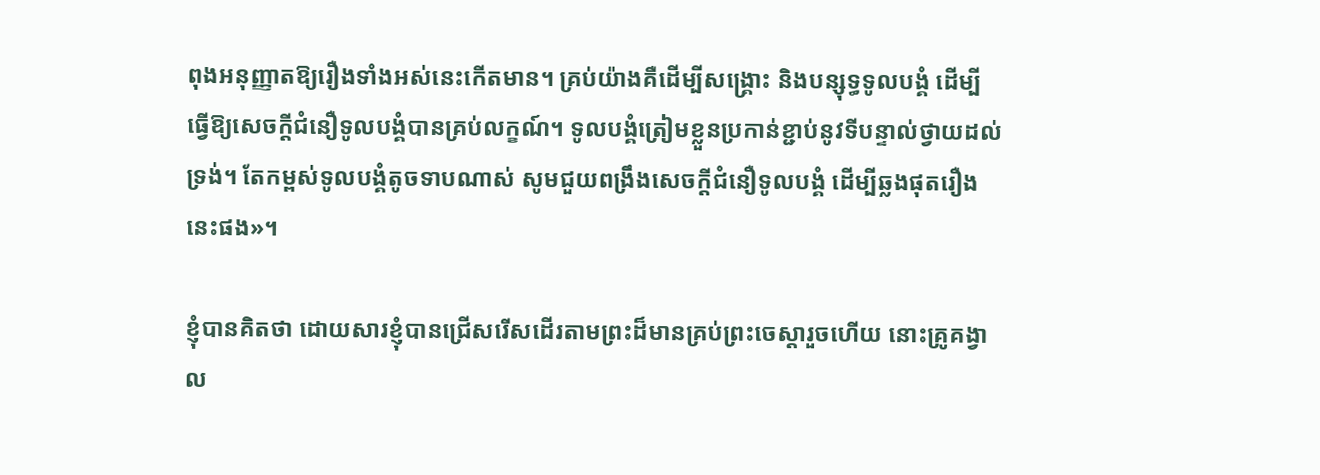ពុងអនុញ្ញាតឱ្យរឿងទាំងអស់នេះកើតមាន។ គ្រប់យ៉ាងគឺដើម្បីសង្គ្រោះ និងបន្សុទ្ធទូលបង្គំ ដើម្បីធ្វើឱ្យសេចក្ដីជំនឿទូលបង្គំបានគ្រប់លក្ខណ៍។ ទូលបង្គំត្រៀមខ្លួនប្រកាន់ខ្ជាប់នូវទីបន្ទាល់ថ្វាយដល់ទ្រង់។ តែកម្ពស់ទូលបង្គំតូចទាបណាស់ សូមជួយពង្រឹងសេចក្ដីជំនឿទូលបង្គំ ដើម្បីឆ្លងផុតរឿងនេះផង»។

ខ្ញុំបានគិតថា ដោយសារខ្ញុំបានជ្រើសរើសដើរតាមព្រះដ៏មានគ្រប់ព្រះចេស្ដារួចហើយ នោះគ្រូគង្វាល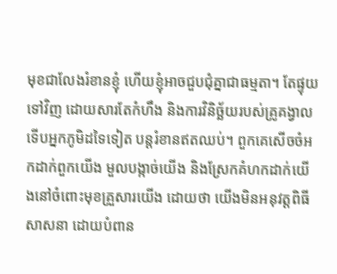មុខជាលែងរំខានខ្ញុំ ហើយខ្ញុំអាចជួបជុំគ្នាជាធម្មតា។ តែផ្ទុយទៅវិញ ដោយសារតែកំហឹង និងការវិនិច្ឆ័យរបស់គ្រូគង្វាល ទើបអ្នកភូមិដទៃទៀត បន្តរំខានឥតឈប់។ ពួកគេសើចចំអកដាក់ពួកយើង មួលបង្កាច់យើង និងស្រែកគំហកដាក់យើងនៅចំពោះមុខគ្រួសារយើង ដោយថា យើងមិនអនុវត្តពិធីសាសនា ដោយបំពាន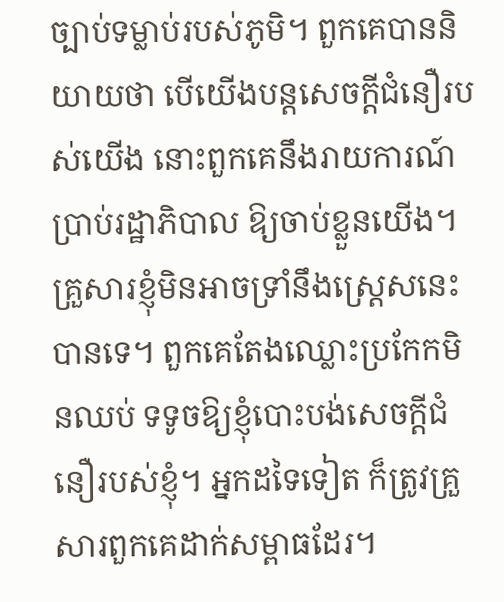ច្បាប់ទម្លាប់របស់ភូមិ។ ពួកគេបាននិយាយថា បើយើងបន្តសេចក្ដីជំនឿរបស់យើង នោះពួកគេនឹងរាយការណ៍ប្រាប់រដ្ឋាភិបាល ឱ្យចាប់ខ្លួនយើង។ គ្រួសារខ្ញុំមិនអាចទ្រាំនឹងស្ដ្រេសនេះ បានទេ។ ពួកគេតែងឈ្លោះប្រកែកមិនឈប់ ទទូចឱ្យខ្ញុំបោះបង់សេចក្ដីជំនឿរបស់ខ្ញុំ។ អ្នកដទៃទៀត ក៏ត្រូវគ្រួសារពួកគេដាក់សម្ពាធដែរ។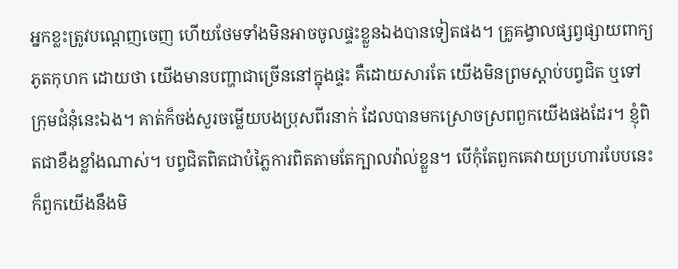អ្នកខ្លះត្រូវបណ្ដេញចេញ ហើយថែមទាំងមិនអាចចូលផ្ទះខ្លួនឯងបានទៀតផង។ គ្រូគង្វាលផ្សព្វផ្សាយពាក្យភូតកុហក ដោយថា យើងមានបញ្ហាជាច្រើននៅក្នុងផ្ទះ គឺដោយសារតែ យើងមិនព្រមស្ដាប់បព្វជិត ឬទៅក្រុមជំនុំនេះឯង។ គាត់ក៏ចង់សួរចម្លើយបងប្រុសពីរនាក់ ដែលបានមកស្រោចស្រពពួកយើងផងដែរ។ ខ្ញុំពិតជាខឹងខ្លាំងណាស់។ បព្វជិតពិតជាបំភ្លៃការពិតតាមតែក្បាលវ៉ាល់ខ្លួន។ បើកុំតែពួកគេវាយប្រហារបែបនេះ ក៏ពួកយើងនឹងមិ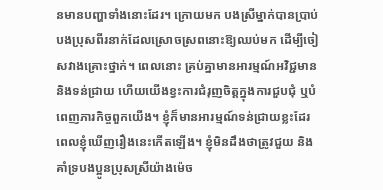នមានបញ្ហាទាំងនោះដែរ។ ក្រោយមក បងស្រីម្នាក់បានប្រាប់បងប្រុសពីរនាក់ដែលស្រោចស្រពនោះឱ្យឈប់មក ដើម្បីចៀសវាងគ្រោះថ្នាក់។ ពេលនោះ គ្រប់គ្នាមានអារម្មណ៍អវិជ្ជមាន និងទន់ជ្រាយ ហើយយើងខ្វះការជំរុញចិត្តក្នុងការជួបជុំ ឬបំពេញភារកិច្ចពួកយើង។ ខ្ញុំក៏មានអារម្មណ៍ទន់ជ្រាយខ្លះដែរ ពេលខ្ញុំឃើញរឿងនេះកើតឡើង។ ខ្ញុំមិនដឹងថាត្រូវជួយ និងគាំទ្របងប្អូនប្រុសស្រីយ៉ាងម៉េច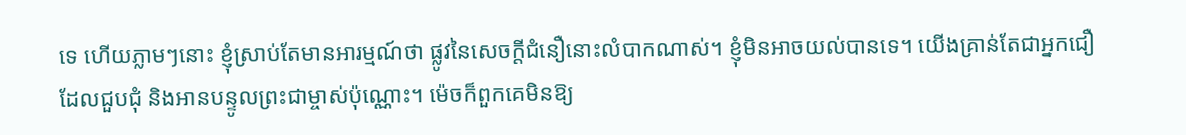ទេ ហើយភ្លាមៗនោះ ខ្ញុំស្រាប់តែមានអារម្មណ៍ថា ផ្លូវនៃសេចក្ដីជំនឿនោះលំបាកណាស់។ ខ្ញុំមិនអាចយល់បានទេ។ យើងគ្រាន់តែជាអ្នកជឿ ដែលជួបជុំ និងអានបន្ទូលព្រះជាម្ចាស់ប៉ុណ្ណោះ។ ម៉េចក៏ពួកគេមិនឱ្យ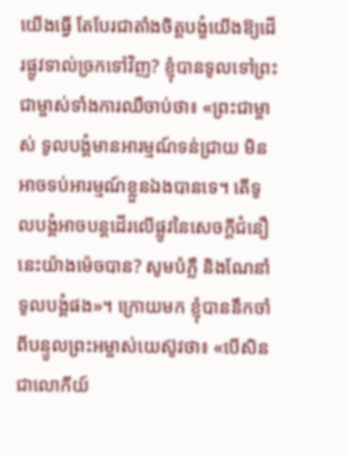យើងធ្វើ តែបែរជាតាំងចិត្តបង្ខំយើងឱ្យដើរផ្លូវទាល់ច្រកទៅវិញ? ខ្ញុំបានទូលទៅព្រះជាម្ចាស់ទាំងការឈឺចាប់ថា៖ «ព្រះជាម្ចាស់ ទូលបង្គំមានអារម្មណ៍ទន់ជ្រាយ មិនអាចទប់អារម្មណ៍ខ្លួនឯងបានទេ។ តើទូលបង្គំអាចបន្តដើរលើផ្លូវនៃសេចក្ដីជំនឿនេះយ៉ាងម៉េចបាន? សូមបំភ្លឺ និងណែនាំទូលបង្គំផង»។ ក្រោយមក ខ្ញុំបាននឹកចាំពីបន្ទូលព្រះអម្ចាស់យេស៊ូវថា៖ «បើសិនជាលោកីយ៍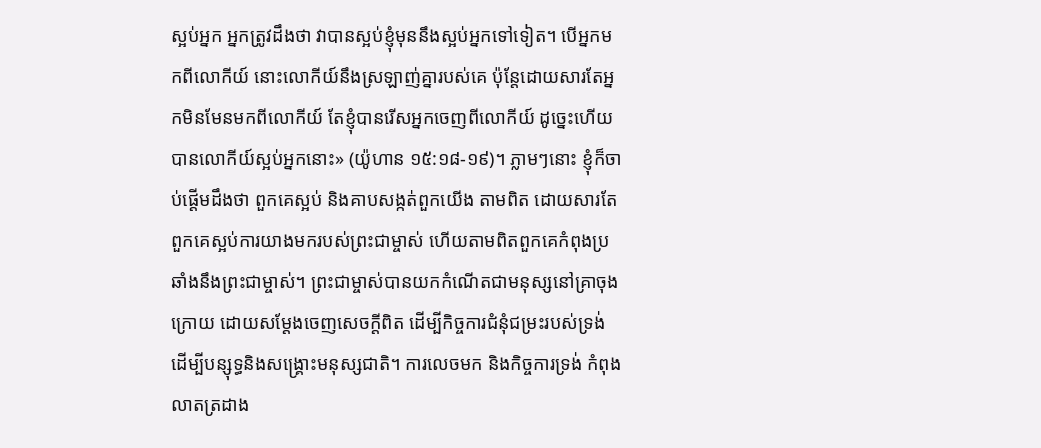ស្អប់អ្នក អ្នកត្រូវដឹងថា វាបានស្អប់ខ្ញុំមុននឹងស្អប់អ្នកទៅទៀត។ បើអ្នកមកពីលោកីយ៍ នោះលោកីយ៍នឹងស្រឡាញ់គ្នារបស់គេ ប៉ុន្តែដោយសារតែអ្នកមិនមែនមកពីលោកីយ៍ តែខ្ញុំបានរើសអ្នកចេញពីលោកីយ៍ ដូច្នេះហើយបានលោកីយ៍ស្អប់អ្នកនោះ» (យ៉ូហាន ១៥:១៨-១៩)។ ភ្លាមៗនោះ ខ្ញុំក៏ចាប់ផ្ដើមដឹងថា ពួកគេស្អប់ និងគាបសង្កត់ពួកយើង តាមពិត ដោយសារតែពួកគេស្អប់ការយាងមករបស់ព្រះជាម្ចាស់ ហើយតាមពិតពួកគេកំពុងប្រឆាំងនឹងព្រះជាម្ចាស់។ ព្រះជាម្ចាស់បានយកកំណើតជាមនុស្សនៅគ្រាចុងក្រោយ ដោយសម្ដែងចេញសេចក្ដីពិត ដើម្បីកិច្ចការជំនុំជម្រះរបស់ទ្រង់ ដើម្បីបន្សុទ្ធនិងសង្គ្រោះមនុស្សជាតិ។ ការលេចមក និងកិច្ចការទ្រង់ កំពុងលាតត្រដាង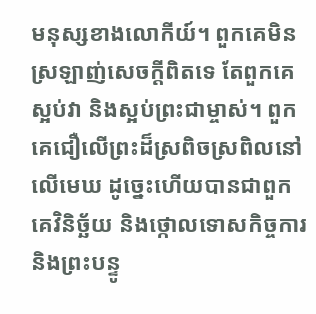មនុស្សខាងលោកីយ៍។ ពួកគេមិនស្រឡាញ់សេចក្ដីពិតទេ តែពួកគេស្អប់វា និងស្អប់ព្រះជាម្ចាស់។ ពួកគេជឿលើព្រះដ៏ស្រពិចស្រពិលនៅលើមេឃ ដូច្នេះហើយបានជាពួកគេវិនិច្ឆ័យ និងថ្កោលទោសកិច្ចការ និងព្រះបន្ទូ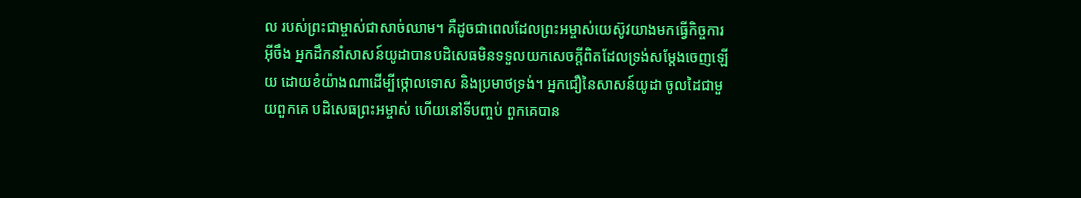ល របស់ព្រះជាម្ចាស់ជាសាច់ឈាម។ គឺដូចជាពេលដែលព្រះអម្ចាស់យេស៊ូវយាងមកធ្វើកិច្ចការអ៊ីចឹង អ្នកដឹកនាំសាសន៍យូដាបានបដិសេធមិនទទួលយកសេចក្ដីពិតដែលទ្រង់សម្ដែងចេញឡើយ ដោយខំយ៉ាងណាដើម្បីថ្កោលទោស និងប្រមាថទ្រង់។ អ្នកជឿនៃសាសន៍យូដា ចូលដៃជាមួយពួកគេ បដិសេធព្រះអម្ចាស់ ហើយនៅទីបញ្ចប់ ពួកគេបាន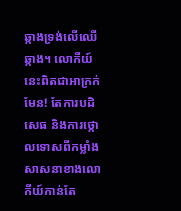ឆ្កាងទ្រង់លើឈើឆ្កាង។ លោកីយ៍នេះពិតជាអាក្រក់មែន! តែការបដិសេធ និងការថ្កោលទោសពីកម្លាំងសាសនាខាងលោកីយ៍កាន់តែ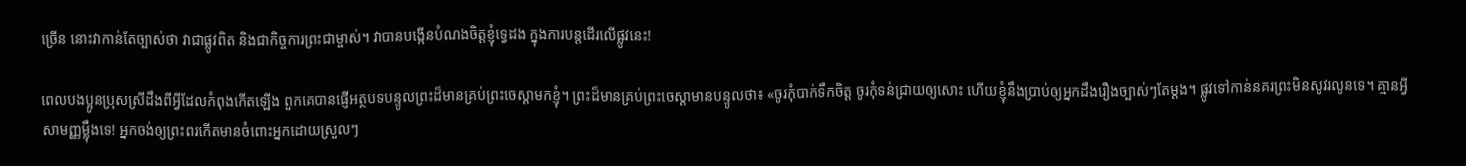ច្រើន នោះវាកាន់តែច្បាស់ថា វាជាផ្លូវពិត និងជាកិច្ចការព្រះជាម្ចាស់។ វាបានបង្កើនបំណងចិត្តខ្ញុំទ្វេដង ក្នុងការបន្តដើរលើផ្លូវនេះ!

ពេលបងប្អូនប្រុសស្រីដឹងពីអ្វីដែលកំពុងកើតឡើង ពួកគេបានផ្ញើអត្ថបទបន្ទូលព្រះដ៏មានគ្រប់ព្រះចេស្ដាមកខ្ញុំ។ ព្រះដ៏មានគ្រប់ព្រះចេស្ដាមានបន្ទូលថា៖ «ចូរកុំបាក់ទឹកចិត្ត ចូរកុំទន់ជ្រាយឲ្យសោះ ហើយខ្ញុំនឹងប្រាប់ឲ្យអ្នកដឹងរឿងច្បាស់ៗតែម្ដង។ ផ្លូវទៅកាន់នគរព្រះមិនសូវរលូនទេ។ គ្មានអ្វីសាមញ្ញម្ល៉ឹងទេ! អ្នកចង់ឲ្យព្រះពរកើតមានចំពោះអ្នកដោយស្រួលៗ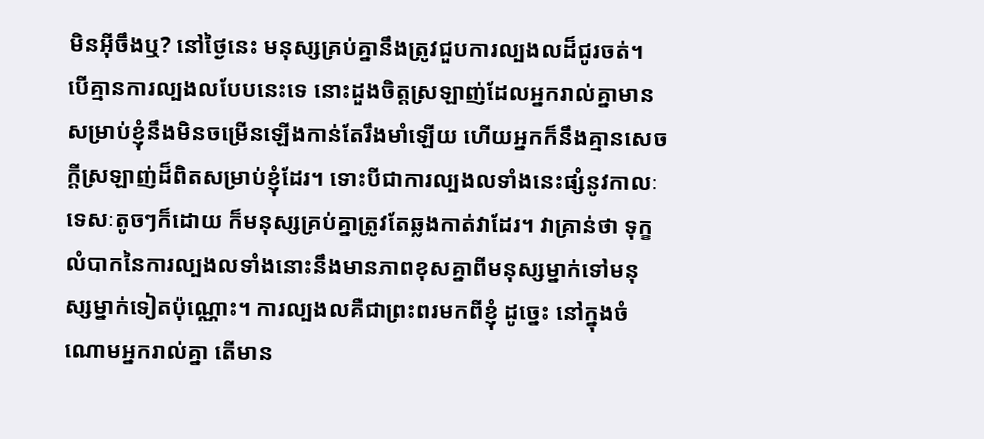មិនអ៊ីចឹងឬ? នៅថ្ងៃនេះ មនុស្សគ្រប់គ្នានឹងត្រូវជួបការល្បងលដ៏ជូរចត់។ បើគ្មានការល្បងលបែបនេះទេ នោះដួងចិត្តស្រឡាញ់ដែលអ្នករាល់គ្នាមានសម្រាប់ខ្ញុំនឹងមិនចម្រើនឡើងកាន់តែរឹងមាំឡើយ ហើយអ្នកក៏នឹងគ្មានសេចក្តីស្រឡាញ់ដ៏ពិតសម្រាប់ខ្ញុំដែរ។ ទោះបីជាការល្បងលទាំងនេះផ្សំនូវកាលៈទេសៈតូចៗក៏ដោយ ក៏មនុស្សគ្រប់គ្នាត្រូវតែឆ្លងកាត់វាដែរ។ វាគ្រាន់ថា ទុក្ខលំបាកនៃការល្បងលទាំងនោះនឹងមានភាពខុសគ្នាពីមនុស្សម្នាក់ទៅមនុស្សម្នាក់ទៀតប៉ុណ្ណោះ។ ការល្បងលគឺជាព្រះពរមកពីខ្ញុំ ដូច្នេះ នៅក្នុងចំណោមអ្នករាល់គ្នា តើមាន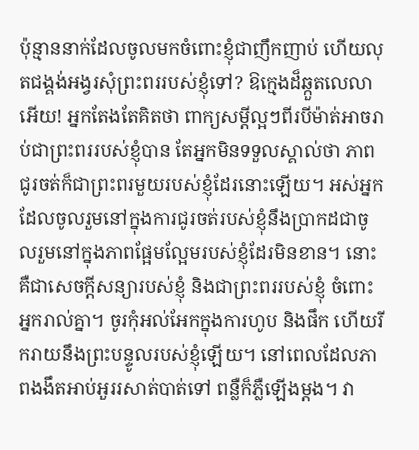ប៉ុន្មាននាក់ដែលចូលមកចំពោះខ្ញុំជាញឹកញាប់ ហើយលុតជង្គង់អង្វរសុំព្រះពររបស់ខ្ញុំទៅ? ឱក្មេងដ៏ឆ្កួតលេលាអើយ! អ្នកតែងតែគិតថា ពាក្យសម្ដីល្អៗពីរបីម៉ាត់អាចរាប់ជាព្រះពររបស់ខ្ញុំបាន តែអ្នកមិនទទួលស្គាល់ថា ភាពជូរចត់ក៏ជាព្រះពរមួយរបស់ខ្ញុំដែរនោះឡើយ។ អស់អ្នកដែលចូលរួមនៅក្នុងការជូរចត់របស់ខ្ញុំនឹងប្រាកដជាចូលរួមនៅក្នុងភាពផ្អែមល្អែមរបស់ខ្ញុំដែរមិនខាន។ នោះគឺជាសេចក្តីសន្យារបស់ខ្ញុំ និងជាព្រះពររបស់ខ្ញុំ ចំពោះអ្នករាល់គ្នា។ ចូរកុំអល់អែកក្នុងការហូប និងផឹក ហើយរីករាយនឹងព្រះបន្ទូលរបស់ខ្ញុំឡើយ។ នៅពេលដែលភាពងងឹតអាប់អួររសាត់បាត់ទៅ ពន្លឺក៏ភ្លឺឡើងម្ដង។ វា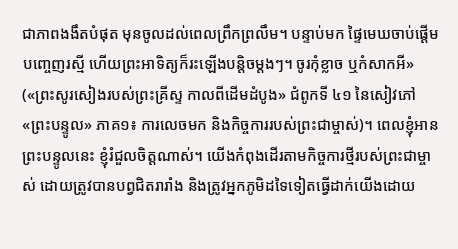ជាភាពងងឹតបំផុត មុនចូលដល់ពេលព្រឹកព្រលឹម។ បន្ទាប់មក ផ្ទៃមេឃចាប់ផ្ដើមបញ្ចេញរស្មី ហើយព្រះអាទិត្យក៏រះឡើងបន្ដិចម្ដងៗ។ ចូរកុំខ្លាច ឬកំសាកអី» («ព្រះសូរសៀងរបស់ព្រះគ្រីស្ទ កាលពីដើមដំបូង» ជំពូកទី ៤១ នៃសៀវភៅ «ព្រះបន្ទូល» ភាគ១៖ ការលេចមក និងកិច្ចការរបស់ព្រះជាម្ចាស់)។ ពេលខ្ញុំអានព្រះបន្ទូលនេះ ខ្ញុំរំជួលចិត្តណាស់។ យើងកំពុងដើរតាមកិច្ចការថ្មីរបស់ព្រះជាម្ចាស់ ដោយត្រូវបានបព្វជិតរារាំង និងត្រូវអ្នកភូមិដទៃទៀតធ្វើដាក់យើងដោយ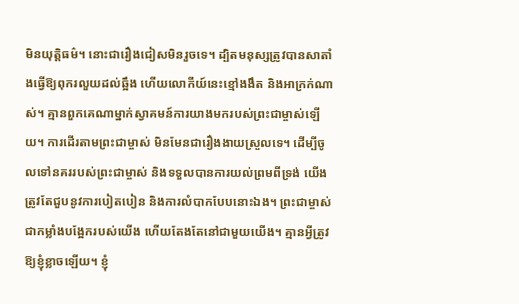មិនយុត្តិធម៌។ នោះជារឿងជៀសមិនរួចទេ។ ដ្បិតមនុស្សត្រូវបានសាតាំងធ្វើឱ្យពុករលួយដល់ឆ្អឹង ហើយលោកីយ៍នេះខ្មៅងងឹត និងអាក្រក់ណាស់។ គ្មានពួកគេណាម្នាក់ស្វាគមន៍ការយាងមករបស់ព្រះជាម្ចាស់ឡើយ។ ការដើរតាមព្រះជាម្ចាស់ មិនមែនជារឿងងាយស្រួលទេ។ ដើម្បីចូលទៅនគររបស់ព្រះជាម្ចាស់ និងទទួលបានការយល់ព្រមពីទ្រង់ យើងត្រូវតែជួបនូវការបៀតបៀន និងការលំបាកបែបនោះឯង។ ព្រះជាម្ចាស់ជាកម្លាំងបង្អែករបស់យើង ហើយតែងតែនៅជាមួយយើង។ គ្មានអ្វីត្រូវឱ្យខ្ញុំខ្លាចឡើយ។ ខ្ញុំ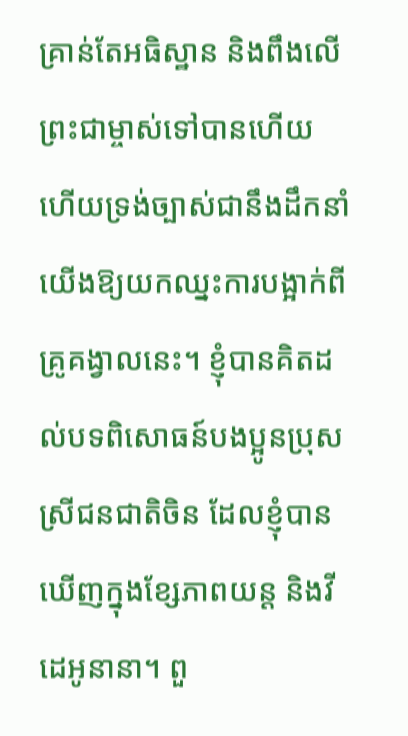គ្រាន់តែអធិស្ឋាន និងពឹងលើព្រះជាម្ចាស់ទៅបានហើយ ហើយទ្រង់ច្បាស់ជានឹងដឹកនាំយើងឱ្យយកឈ្នះការបង្អាក់ពីគ្រូគង្វាលនេះ។ ខ្ញុំបានគិតដល់បទពិសោធន៍បងប្អូនប្រុសស្រីជនជាតិចិន ដែលខ្ញុំបានឃើញក្នុងខ្សែភាពយន្ដ និងវីដេអូនានា។ ពួ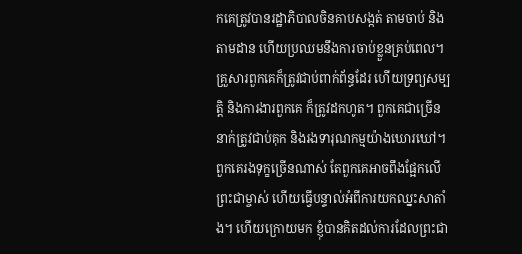កគេត្រូវបានរដ្ឋាភិបាលចិនគាបសង្កត់ តាមចាប់ និងតាមដាន ហើយប្រឈមនឹងការចាប់ខ្លួនគ្រប់ពេល។ គ្រួសារពួកគេក៏ត្រូវជាប់ពាក់ព័ន្ធដែរ ហើយទ្រព្យសម្បត្តិ និងការងារពួកគេ ក៏ត្រូវដកហូត។ ពួកគេជាច្រើននាក់ត្រូវជាប់គុក និងរងទារុណកម្មយ៉ាងឃោរឃៅ។ ពួកគេរងទុក្ខច្រើនណាស់ តែពួកគេអាចពឹងផ្អែកលើព្រះជាម្ចាស់ ហើយធ្វើបន្ទាល់អំពីការយកឈ្នះសាតាំង។ ហើយក្រោយមក ខ្ញុំបានគិតដល់ការដែលព្រះជា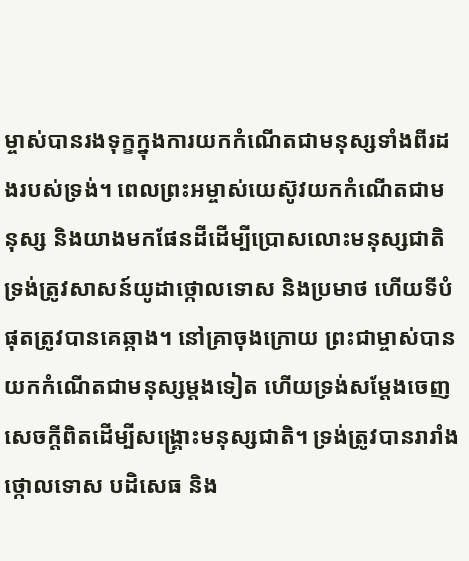ម្ចាស់បានរងទុក្ខក្នុងការយកកំណើតជាមនុស្សទាំងពីរដងរបស់ទ្រង់។ ពេលព្រះអម្ចាស់យេស៊ូវយកកំណើតជាមនុស្ស និងយាងមកផែនដីដើម្បីប្រោសលោះមនុស្សជាតិ ទ្រង់ត្រូវសាសន៍យូដាថ្កោលទោស និងប្រមាថ ហើយទីបំផុតត្រូវបានគេឆ្កាង។ នៅគ្រាចុងក្រោយ ព្រះជាម្ចាស់បានយកកំណើតជាមនុស្សម្ដងទៀត ហើយទ្រង់សម្ដែងចេញសេចក្ដីពិតដើម្បីសង្គ្រោះមនុស្សជាតិ។ ទ្រង់ត្រូវបានរារាំង ថ្កោលទោស បដិសេធ និង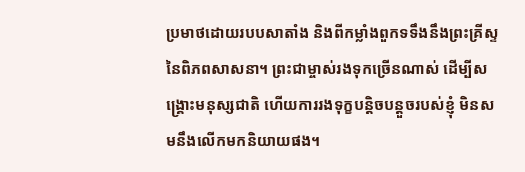ប្រមាថដោយរបបសាតាំង និងពីកម្លាំងពួកទទឹងនឹងព្រះគ្រីស្ទនៃពិភពសាសនា។ ព្រះជាម្ចាស់រងទុកច្រើនណាស់ ដើម្បីសង្គ្រោះមនុស្សជាតិ ហើយការរងទុក្ខបន្តិចបន្ដួចរបស់ខ្ញុំ មិនសមនឹងលើកមកនិយាយផង។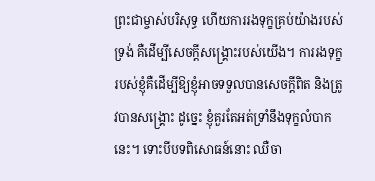ព្រះជាម្ចាស់បរិសុទ្ធ ហើយការរងទុក្ខគ្រប់យ៉ាងរបស់ទ្រង់ គឺដើម្បីសេចក្ដីសង្គ្រោះរបស់យើង។ ការរងទុក្ខរបស់ខ្ញុំគឺដើម្បីឱ្យខ្ញុំអាចទទួលបានសេចក្ដីពិត និងត្រូវបានសង្គ្រោះ ដូច្នេះ ខ្ញុំគួរតែអត់ទ្រាំនឹងទុក្ខលំបាកនេះ។ ទោះបីបទពិសោធន៍នោះ ឈឺចា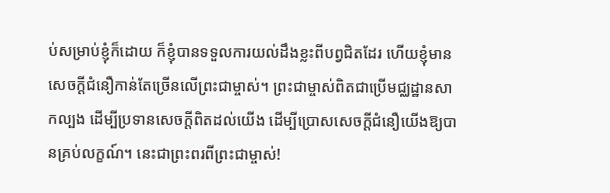ប់សម្រាប់ខ្ញុំក៏ដោយ ក៏ខ្ញុំបានទទួលការយល់ដឹងខ្លះពីបព្វជិតដែរ ហើយខ្ញុំមានសេចក្ដីជំនឿកាន់តែច្រើនលើព្រះជាម្ចាស់។ ព្រះជាម្ចាស់ពិតជាប្រើមជ្ឈដ្ឋានសាកល្បង ដើម្បីប្រទានសេចក្ដីពិតដល់យើង ដើម្បីប្រោសសេចក្ដីជំនឿយើងឱ្យបានគ្រប់លក្ខណ៍។ នេះជាព្រះពរពីព្រះជាម្ចាស់!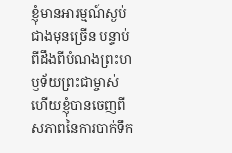ខ្ញុំមានអារម្មណ៍ស្ងប់ជាងមុនច្រើន បន្ទាប់ពីដឹងពីបំណងព្រះហឫទ័យព្រះជាម្ចាស់ ហើយខ្ញុំបានចេញពីសភាពនៃការបាក់ទឹក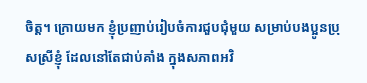ចិត្ត។ ក្រោយមក ខ្ញុំប្រញាប់រៀបចំការជួបជុំមួយ សម្រាប់បងប្អូនប្រុសស្រីខ្ញុំ ដែលនៅតែជាប់គាំង ក្នុងសភាពអវិ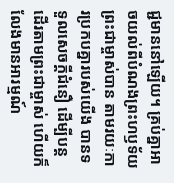ជ្ជមាននៅឡើយ។ គ្រប់គ្នាអាចយល់ពីបំណងព្រះហឫទ័យព្រះជាម្ចាស់បាន តាមរយៈការប្រកបគ្នារបស់យើង បានទទួលសេចក្ដីជំនឿ ដើម្បីបន្តដើរតាមព្រះជាម្ចាស់ ហើយក៏លែងមានអារម្មណ៍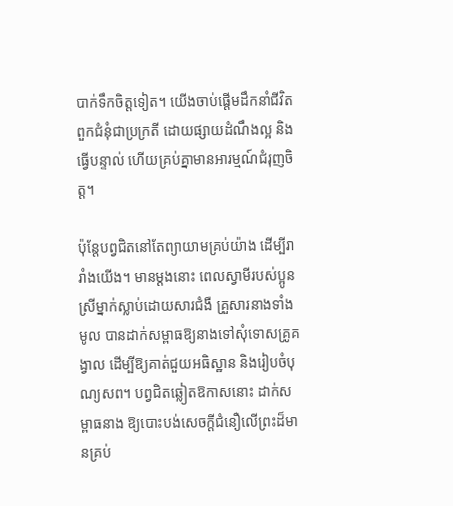បាក់ទឹកចិត្តទៀត។ យើងចាប់ផ្ដើមដឹកនាំជីវិតពួកជំនុំជាប្រក្រតី ដោយផ្សាយដំណឹងល្អ និងធ្វើបន្ទាល់ ហើយគ្រប់គ្នាមានអារម្មណ៍ជំរុញចិត្ត។

ប៉ុន្តែបព្វជិតនៅតែព្យាយាមគ្រប់យ៉ាង ដើម្បីរារាំងយើង។ មានម្ដងនោះ ពេលស្វាមីរបស់ប្អូនស្រីម្នាក់ស្លាប់ដោយសារជំងឺ គ្រួសារនាងទាំងមូល បានដាក់សម្ពាធឱ្យនាងទៅសុំទោសគ្រូគង្វាល ដើម្បីឱ្យគាត់ជួយអធិស្ឋាន និងរៀបចំបុណ្យសព។ បព្វជិតឆ្លៀតឱកាសនោះ ដាក់សម្ពាធនាង ឱ្យបោះបង់សេចក្ដីជំនឿលើព្រះដ៏មានគ្រប់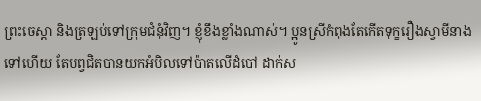ព្រះចេស្ដា និងត្រឡប់ទៅក្រុមជំនុំវិញ។ ខ្ញុំខឹងខ្លាំងណាស់។ ប្អូនស្រីកំពុងតែកើតទុក្ខរឿងស្វាមីនាងទៅហើយ តែបព្វជិតបានយកអំបិលទៅប៉ាតលើដំបៅ ដាក់ស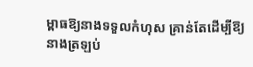ម្ពាធឱ្យនាងទទួលកំហុស គ្រាន់តែដើម្បីឱ្យនាងត្រឡប់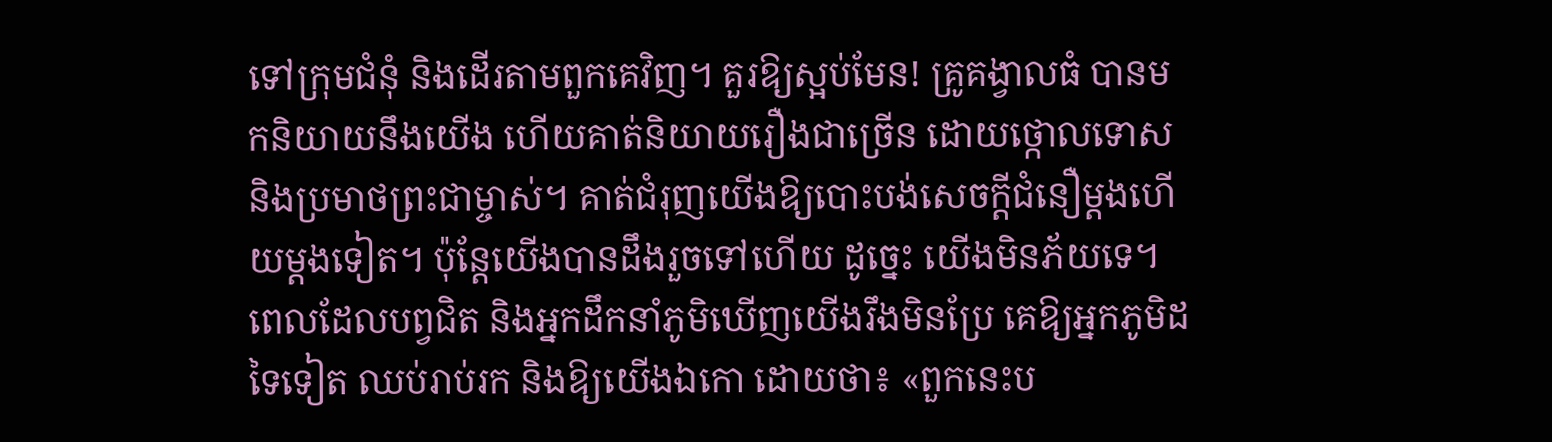ទៅក្រុមជំនុំ និងដើរតាមពួកគេវិញ។ គួរឱ្យស្អប់មែន! គ្រូគង្វាលធំ បានមកនិយាយនឹងយើង ហើយគាត់និយាយរឿងជាច្រើន ដោយថ្កោលទោស និងប្រមាថព្រះជាម្ចាស់។ គាត់ជំរុញយើងឱ្យបោះបង់សេចក្ដីជំនឿម្ដងហើយម្ដងទៀត។ ប៉ុន្តែយើងបានដឹងរួចទៅហើយ ដូច្នេះ យើងមិនភ័យទេ។ ពេលដែលបព្វជិត និងអ្នកដឹកនាំភូមិឃើញយើងរឹងមិនប្រែ គេឱ្យអ្នកភូមិដទៃទៀត ឈប់រាប់រក និងឱ្យយើងឯកោ ដោយថា៖ «ពួកនេះប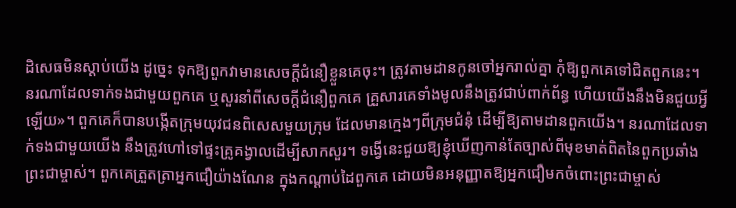ដិសេធមិនស្ដាប់យើង ដូច្នេះ ទុកឱ្យពួកវាមានសេចក្ដីជំនឿខ្លួនគេចុះ។ ត្រូវតាមដានកូនចៅអ្នករាល់គ្នា កុំឱ្យពួកគេទៅជិតពួកនេះ។ នរណាដែលទាក់ទងជាមួយពួកគេ ឬសួរនាំពីសេចក្ដីជំនឿពួកគេ គ្រួសារគេទាំងមូលនឹងត្រូវជាប់ពាក់ព័ន្ធ ហើយយើងនឹងមិនជួយអ្វីឡើយ»។ ពួកគេក៏បានបង្កើតក្រុមយុវជនពិសេសមួយក្រុម ដែលមានក្មេងៗពីក្រុមជំនុំ ដើម្បីឱ្យតាមដានពួកយើង។ នរណាដែលទាក់ទងជាមួយយើង នឹងត្រូវហៅទៅផ្ទះគ្រូគង្វាលដើម្បីសាកសួរ។ ទង្វើនេះជួយឱ្យខ្ញុំឃើញកាន់តែច្បាស់ពីមុខមាត់ពិតនៃពួកប្រឆាំងព្រះជាម្ចាស់។ ពួកគេត្រួតត្រាអ្នកជឿយ៉ាងណែន ក្នុងកណ្ដាប់ដៃពួកគេ ដោយមិនអនុញ្ញាតឱ្យអ្នកជឿមកចំពោះព្រះជាម្ចាស់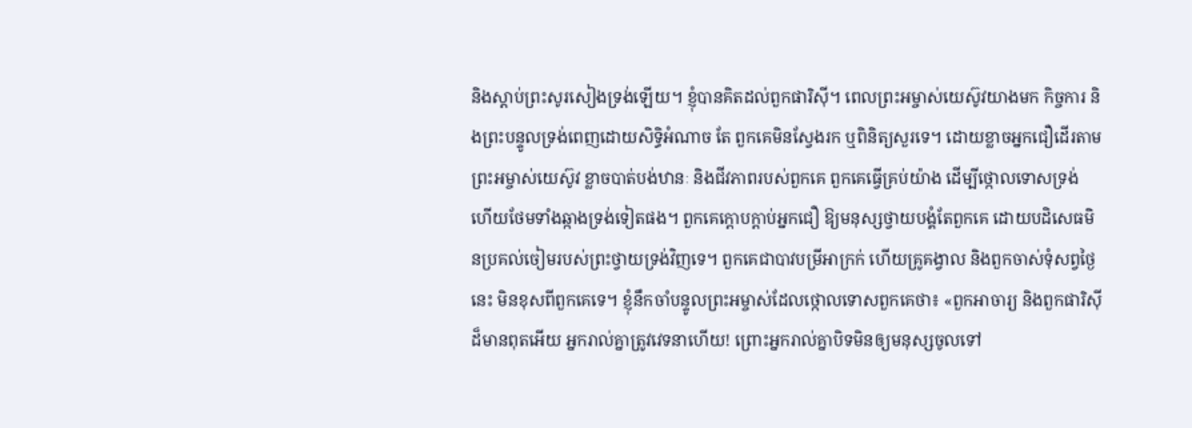និងស្ដាប់ព្រះសូរសៀងទ្រង់ឡើយ។ ខ្ញុំបានគិតដល់ពួកផារិស៊ី។ ពេលព្រះអម្ចាស់យេស៊ូវយាងមក កិច្ចការ និងព្រះបន្ទូលទ្រង់ពេញដោយសិទ្ធិអំណាច តែ ពួកគេមិនស្វែងរក ឬពិនិត្យសួរទេ។ ដោយខ្លាចអ្នកជឿដើរតាមព្រះអម្ចាស់យេស៊ូវ ខ្លាចបាត់បង់ឋានៈ និងជីវភាពរបស់ពួកគេ ពួកគេធ្វើគ្រប់យ៉ាង ដើម្បីថ្កោលទោសទ្រង់ ហើយថែមទាំងឆ្កាងទ្រង់ទៀតផង។ ពួកគេក្ដោបក្ដាប់អ្នកជឿ ឱ្យមនុស្សថ្វាយបង្គំតែពួកគេ ដោយបដិសេធមិនប្រគល់ចៀមរបស់ព្រះថ្វាយទ្រង់វិញទេ។ ពួកគេជាបាវបម្រីអាក្រក់ ហើយគ្រូគង្វាល និងពួកចាស់ទុំសព្វថ្ងៃនេះ មិនខុសពីពួកគេទេ។ ខ្ញុំនឹកចាំបន្ទូលព្រះអម្ចាស់ដែលថ្កោលទោសពួកគេថា៖ «ពួកអាចារ្យ និងពួកផារិស៊ីដ៏មានពុតអើយ អ្នករាល់គ្នាត្រូវវេទនាហើយ! ព្រោះអ្នករាល់គ្នាបិទមិនឲ្យមនុស្សចូលទៅ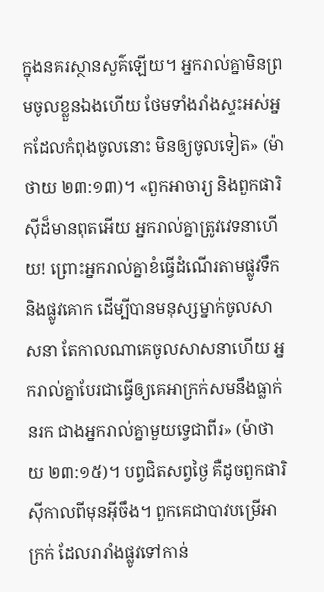ក្នុងនគរស្ថាន‌សួគ៌ឡើយ។ អ្នករាល់គ្នាមិនព្រមចូលខ្លួនឯងហើយ ថែមទាំងរាំងស្ទះអស់អ្នកដែលកំពុងចូលនោះ មិនឲ្យចូលទៀត» (ម៉ាថាយ ២៣:១៣)។ «ពួកអាចារ្យ និងពួកផារិស៊ីដ៏មានពុតអើយ អ្នករាល់គ្នាត្រូវវេទនាហើយ! ព្រោះអ្នករាល់គ្នាខំធ្វើដំណើរតាមផ្លូវទឹក និងផ្លូវគោក ដើម្បីបានមនុស្សម្នាក់ចូលសាសនា តែកាលណាគេចូលសាសនាហើយ អ្នករាល់គ្នាបែរជាធ្វើឲ្យគេអាក្រក់សមនឹងធ្លាក់នរក ជាងអ្នករាល់គ្នាមួយទ្វេជាពីរ» (ម៉ាថាយ ២៣:១៥)។ បព្វជិតសព្វថ្ងៃ គឺដូចពួកផារិស៊ីកាលពីមុនអ៊ីចឹង។ ពួកគេជាបាវបម្រើអាក្រក់ ដែលរារាំងផ្លូវទៅកាន់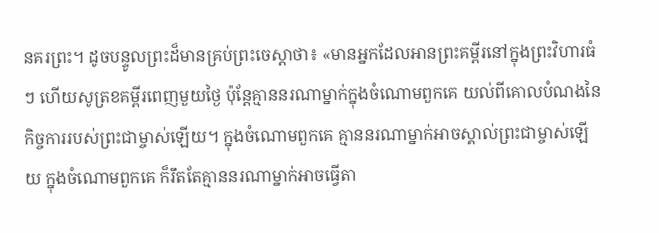នគរព្រះ។ ដូចបន្ទូលព្រះដ៏មានគ្រប់ព្រះចេស្ដាថា៖ «មានអ្នកដែលអានព្រះគម្ពីរនៅក្នុងព្រះវិហារធំៗ ហើយសូត្រខគម្ពីរពេញមួយថ្ងៃ ប៉ុន្តែគ្មាននរណាម្នាក់ក្នុងចំណោមពួកគេ យល់ពីគោលបំណងនៃកិច្ចការរបស់ព្រះជាម្ចាស់ឡើយ។ ក្នុងចំណោមពួកគេ គ្មាននរណាម្នាក់អាចស្គាល់ព្រះជាម្ចាស់ឡើយ ក្នុងចំណោមពួកគេ ក៏រឹតតែគ្មាននរណាម្នាក់អាចធ្វើតា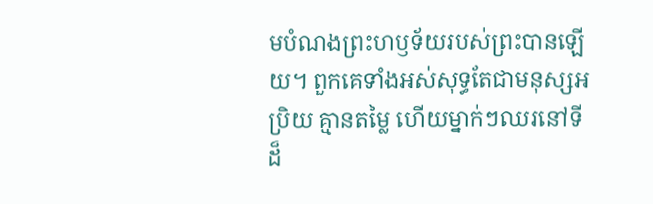មបំណងព្រះហឫទ័យរបស់ព្រះបានឡើយ។ ពួកគេទាំងអស់សុទ្ធតែជាមនុស្សអប្រិយ គ្មានតម្លៃ ហើយម្នាក់ៗឈរនៅទីដ៏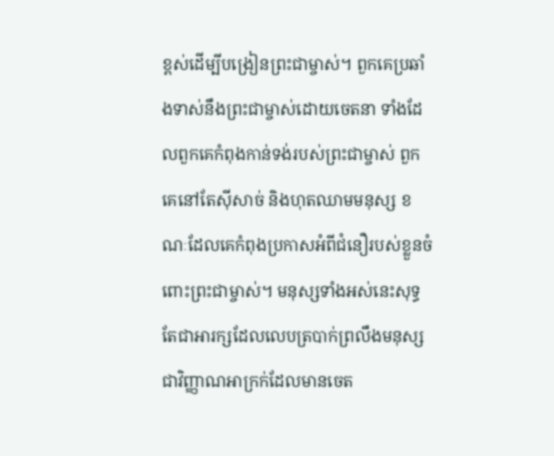ខ្ពស់ដើម្បីបង្រៀនព្រះជាម្ចាស់។ ពួកគេប្រឆាំងទាស់នឹងព្រះជាម្ចាស់ដោយចេតនា ទាំងដែលពួកគេកំពុងកាន់ទង់របស់ព្រះជាម្ចាស់ ពួកគេនៅតែស៊ីសាច់ និងហុតឈាមមនុស្ស ខណៈដែលគេកំពុងប្រកាសអំពីជំនឿរបស់ខ្លួនចំពោះព្រះជាម្ចាស់។ មនុស្សទាំងអស់នេះសុទ្ធតែជាអារក្សដែលលេបត្របាក់ព្រលឹងមនុស្ស ជាវិញ្ញាណអាក្រក់ដែលមានចេត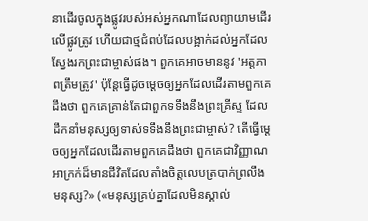នាដើរចូលក្នុងផ្លូវរបស់អស់អ្នកណាដែលព្យាយាមដើរលើផ្លូវត្រូវ ហើយជាថ្មជំពប់ដែលបង្អាក់ដល់អ្នកដែលស្វែងរកព្រះជាម្ចាស់ផង។ ពួកគេអាចមាននូវ 'អត្តភាពត្រឹមត្រូវ' ប៉ុន្តែធ្វើដូចម្ដេចឲ្យអ្នកដែលដើរតាមពួកគេដឹងថា ពួកគេគ្រាន់តែជាពួកទទឹងនឹងព្រះគ្រីស្ទ ដែលដឹកនាំមនុស្សឲ្យទាស់ទទឹងនឹងព្រះជាម្ចាស់? តើធ្វើម្ដេចឲ្យអ្នកដែលដើរតាមពួកគេដឹងថា ពួកគេជាវិញ្ញាណអាក្រក់ដ៏មានជីវិតដែលតាំងចិត្តលេបត្របាក់ព្រលឹងមនុស្ស?» («មនុស្សគ្រប់គ្នាដែលមិនស្គាល់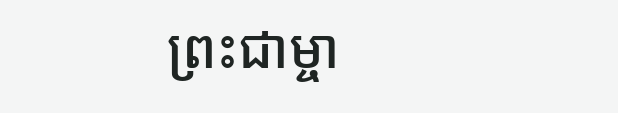ព្រះជាម្ចា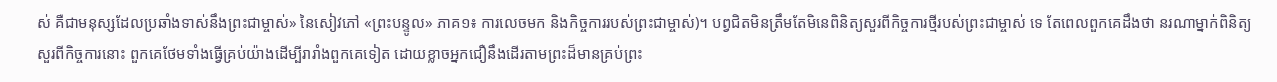ស់ គឺជាមនុស្សដែលប្រឆាំងទាស់នឹងព្រះជាម្ចាស់» នៃសៀវភៅ «ព្រះបន្ទូល» ភាគ១៖ ការលេចមក និងកិច្ចការរបស់ព្រះជាម្ចាស់)។ បព្វជិតមិនត្រឹមតែមិនេពិនិត្យសួរពីកិច្ចការថ្មីរបស់ព្រះជាម្ចាស់ ទេ តែពេលពួកគេដឹងថា នរណាម្នាក់ពិនិត្យសួរពីកិច្ចការនោះ ពួកគេថែមទាំងធ្វើគ្រប់យ៉ាងដើម្បីរារាំងពួកគេទៀត ដោយខ្លាចអ្នកជឿនឹងដើរតាមព្រះដ៏មានគ្រប់ព្រះ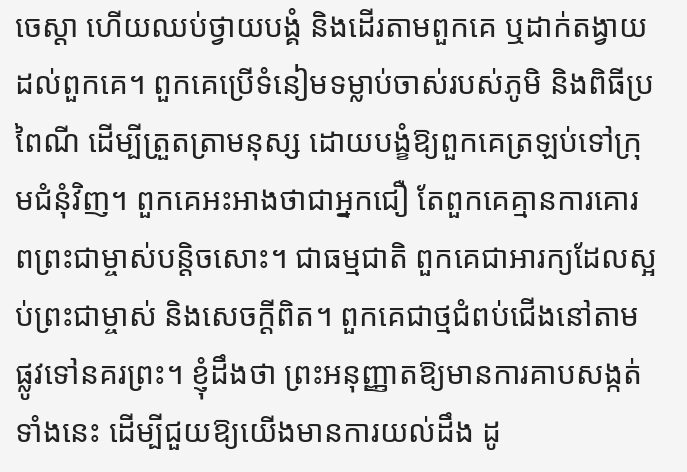ចេស្ដា ហើយឈប់ថ្វាយបង្គំ និងដើរតាមពួកគេ ឬដាក់តង្វាយដល់ពួកគេ។ ពួកគេប្រើទំនៀមទម្លាប់ចាស់របស់ភូមិ និងពិធីប្រពៃណី ដើម្បីត្រួតត្រាមនុស្ស ដោយបង្ខំឱ្យពួកគេត្រឡប់ទៅក្រុមជំនុំវិញ។ ពួកគេអះអាងថាជាអ្នកជឿ តែពួកគេគ្មានការគោរពព្រះជាម្ចាស់បន្តិចសោះ។ ជាធម្មជាតិ ពួកគេជាអារក្យដែលស្អប់ព្រះជាម្ចាស់ និងសេចក្ដីពិត។ ពួកគេជាថ្មជំពប់ជើងនៅតាមផ្លូវទៅនគរព្រះ។ ខ្ញុំដឹងថា ព្រះអនុញ្ញាតឱ្យមានការគាបសង្កត់ទាំងនេះ ដើម្បីជួយឱ្យយើងមានការយល់ដឹង ដូ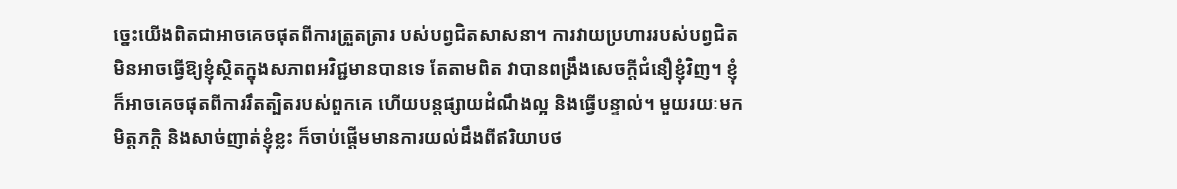ច្នេះយើងពិតជាអាចគេចផុតពីការត្រួតត្រារ បស់បព្វជិតសាសនា។ ការវាយប្រហាររបស់បព្វជិត មិនអាចធ្វើឱ្យខ្ញុំស្ថិតក្នុងសភាពអវិជ្ជមានបានទេ តែតាមពិត វាបានពង្រឹងសេចក្ដីជំនឿខ្ញុំវិញ។ ខ្ញុំក៏អាចគេចផុតពីការរឹតត្បិតរបស់ពួកគេ ហើយបន្តផ្សាយដំណឹងល្អ និងធ្វើបន្ទាល់។ មួយរយៈមក មិត្តភក្ដិ និងសាច់ញាត់ខ្ញុំខ្លះ ក៏ចាប់ផ្ដើមមានការយល់ដឹងពីឥរិយាបថ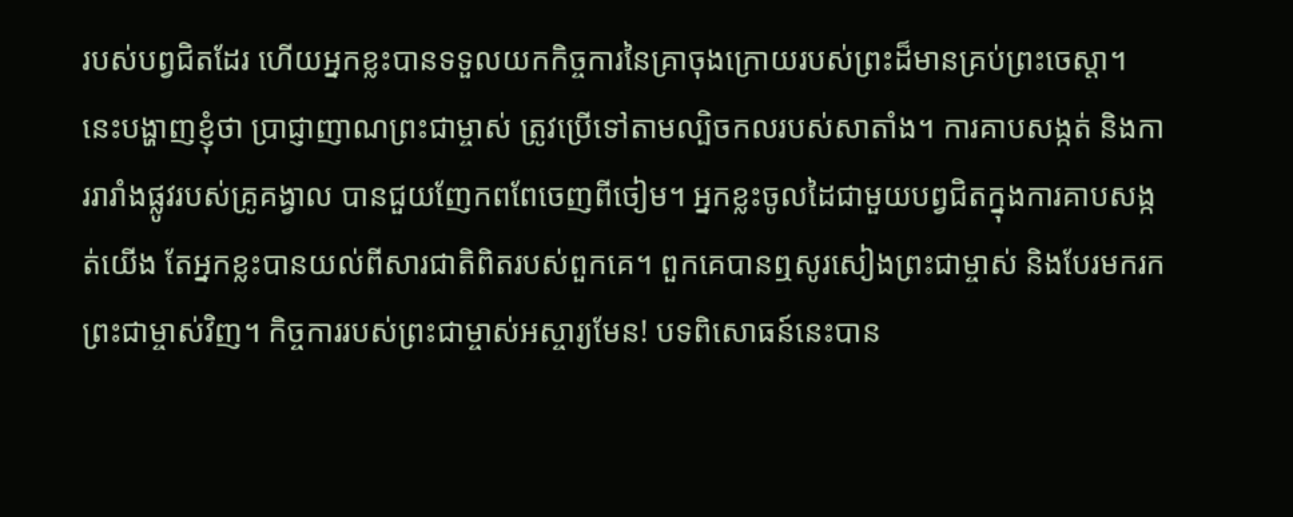របស់បព្វជិតដែរ ហើយអ្នកខ្លះបានទទួលយកកិច្ចការនៃគ្រាចុងក្រោយរបស់ព្រះដ៏មានគ្រប់ព្រះចេស្ដា។ នេះបង្ហាញខ្ញុំថា ប្រាជ្ញាញាណព្រះជាម្ចាស់ ត្រូវប្រើទៅតាមល្បិចកលរបស់សាតាំង។ ការគាបសង្កត់ និងការរារាំងផ្លូវរបស់គ្រូគង្វាល បានជួយញែកពពែចេញពីចៀម។ អ្នកខ្លះចូលដៃជាមួយបព្វជិតក្នុងការគាបសង្កត់យើង តែអ្នកខ្លះបានយល់ពីសារជាតិពិតរបស់ពួកគេ។ ពួកគេបានឮសូរសៀងព្រះជាម្ចាស់ និងបែរមករកព្រះជាម្ចាស់វិញ។ កិច្ចការរបស់ព្រះជាម្ចាស់អស្ចារ្យមែន! បទពិសោធន៍នេះបាន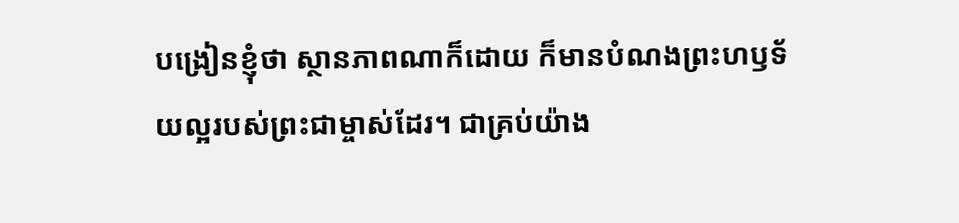បង្រៀនខ្ញុំថា ស្ថានភាពណាក៏ដោយ ក៏មានបំណងព្រះហឫទ័យល្អរបស់ព្រះជាម្ចាស់ដែរ។ ជាគ្រប់យ៉ាង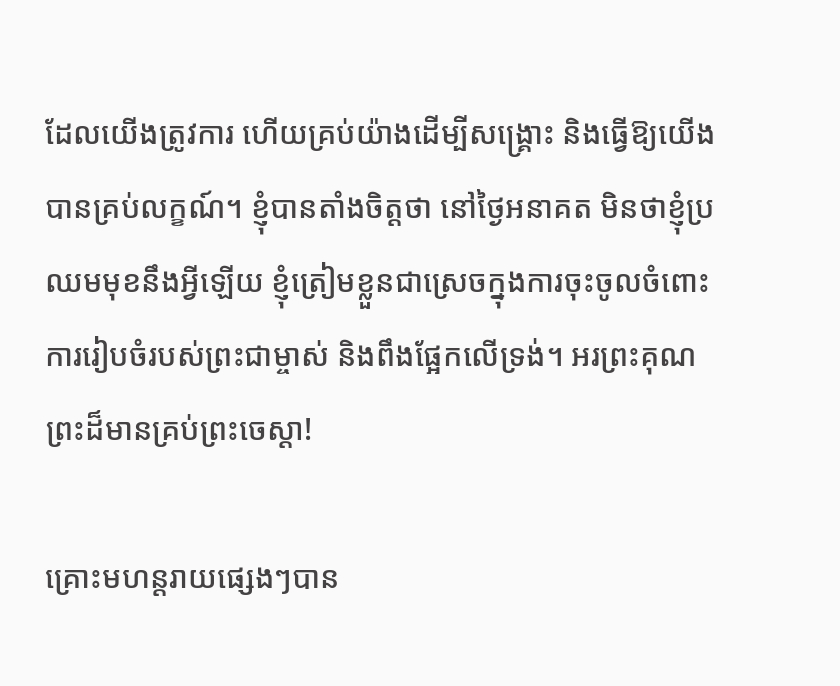ដែលយើងត្រូវការ ហើយគ្រប់យ៉ាងដើម្បីសង្គ្រោះ និងធ្វើឱ្យយើងបានគ្រប់លក្ខណ៍។ ខ្ញុំបានតាំងចិត្តថា នៅថ្ងៃអនាគត មិនថាខ្ញុំប្រឈមមុខនឹងអ្វីឡើយ ខ្ញុំត្រៀមខ្លួនជាស្រេចក្នុងការចុះចូលចំពោះការរៀបចំរបស់ព្រះជាម្ចាស់ និងពឹងផ្អែកលើទ្រង់។ អរព្រះគុណព្រះដ៏មានគ្រប់ព្រះចេស្ដា!

គ្រោះមហន្តរាយផ្សេងៗបាន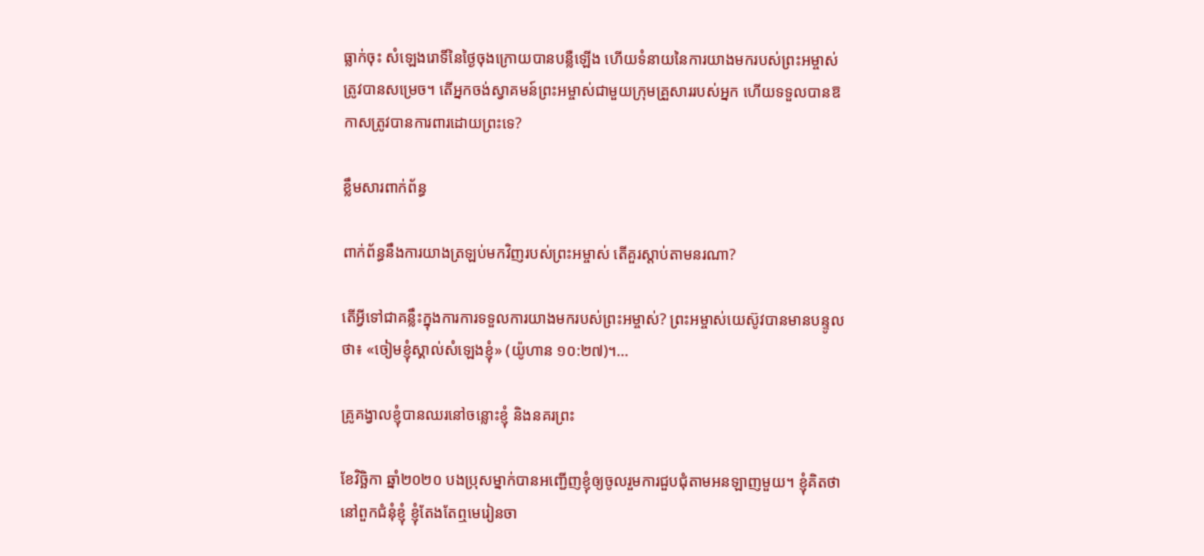ធ្លាក់ចុះ សំឡេងរោទិ៍នៃថ្ងៃចុងក្រោយបានបន្លឺឡើង ហើយទំនាយនៃការយាងមករបស់ព្រះអម្ចាស់ត្រូវបានសម្រេច។ តើអ្នកចង់ស្វាគមន៍ព្រះអម្ចាស់ជាមួយក្រុមគ្រួសាររបស់អ្នក ហើយទទួលបានឱកាសត្រូវបានការពារដោយព្រះទេ?

ខ្លឹមសារពាក់ព័ន្ធ

ពាក់ព័ន្ធនឹងការយាងត្រឡប់មកវិញរបស់ព្រះអម្ចាស់ តើគួរស្ដាប់តាមនរណា?

តើអ្វីទៅជាគន្លឹះក្នុងការការទទួលការយាងមករបស់ព្រះអម្ចាស់? ព្រះអម្ចាស់យេស៊ូវបានមានបន្ទូលថា៖ «ចៀមខ្ញុំស្គាល់សំឡេងខ្ញុំ» (យ៉ូហាន ១០:២៧)។...

គ្រូគង្វាលខ្ញុំបានឈរនៅចន្លោះខ្ញុំ និងនគរព្រះ

ខែវិច្ឆិកា ឆ្នាំ២០២០ បងប្រុសម្នាក់បានអញ្ជើញខ្ញុំឲ្យចូលរួមការជួបជុំតាមអនឡាញមួយ។ ខ្ញុំគិតថា នៅពួកជំនុំខ្ញុំ ខ្ញុំតែងតែឮមេរៀនចា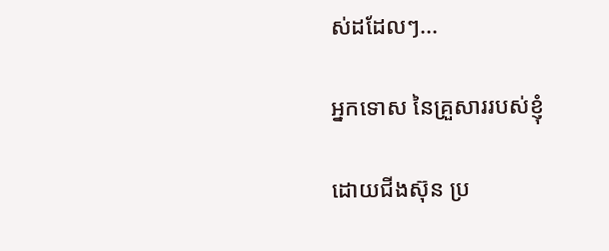ស់ដដែលៗ...

អ្នកទោស នៃគ្រួសាររបស់ខ្ញុំ

ដោយជីងស៊ុន ប្រ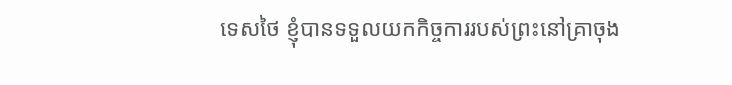ទេសថៃ ខ្ញុំបានទទួលយកកិច្ចការរបស់ព្រះនៅគ្រាចុង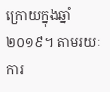ក្រោយក្នុងឆ្នាំ ២០១៩។ តាមរយៈការ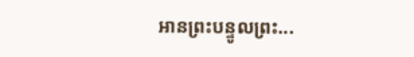អានព្រះបន្ទូលព្រះ...